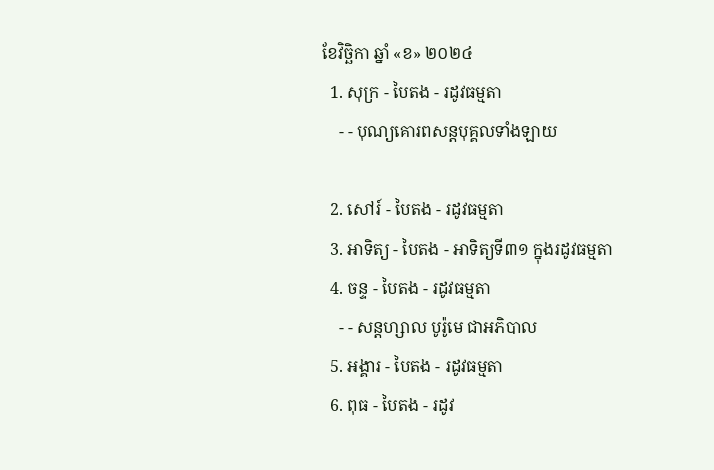ខែវិច្ឆិកា ឆ្នាំ «ខ» ២០២៤
  1. សុក្រ - បៃតង - រដូវធម្មតា
    - - បុណ្យគោរពសន្ដបុគ្គលទាំងឡាយ

  2. សៅរ៍ - បៃតង - រដូវធម្មតា
  3. អាទិត្យ - បៃតង - អាទិត្យទី៣១ ក្នុងរដូវធម្មតា
  4. ចន្ទ - បៃតង - រដូវធម្មតា
    - - សន្ដហ្សាល បូរ៉ូមេ ជាអភិបាល
  5. អង្គារ - បៃតង - រដូវធម្មតា
  6. ពុធ - បៃតង - រដូវ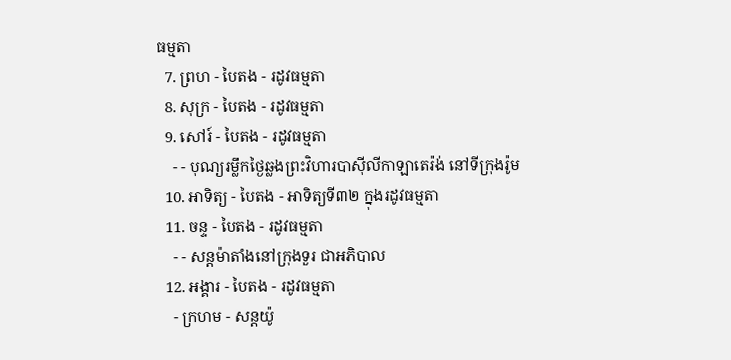ធម្មតា
  7. ព្រហ - បៃតង - រដូវធម្មតា
  8. សុក្រ - បៃតង - រដូវធម្មតា
  9. សៅរ៍ - បៃតង - រដូវធម្មតា
    - - បុណ្យរម្លឹកថ្ងៃឆ្លងព្រះវិហារបាស៊ីលីកាឡាតេរ៉ង់ នៅទីក្រុងរ៉ូម
  10. អាទិត្យ - បៃតង - អាទិត្យទី៣២ ក្នុងរដូវធម្មតា
  11. ចន្ទ - បៃតង - រដូវធម្មតា
    - - សន្ដម៉ាតាំងនៅក្រុងទួរ ជាអភិបាល
  12. អង្គារ - បៃតង - រដូវធម្មតា
    - ក្រហម - សន្ដយ៉ូ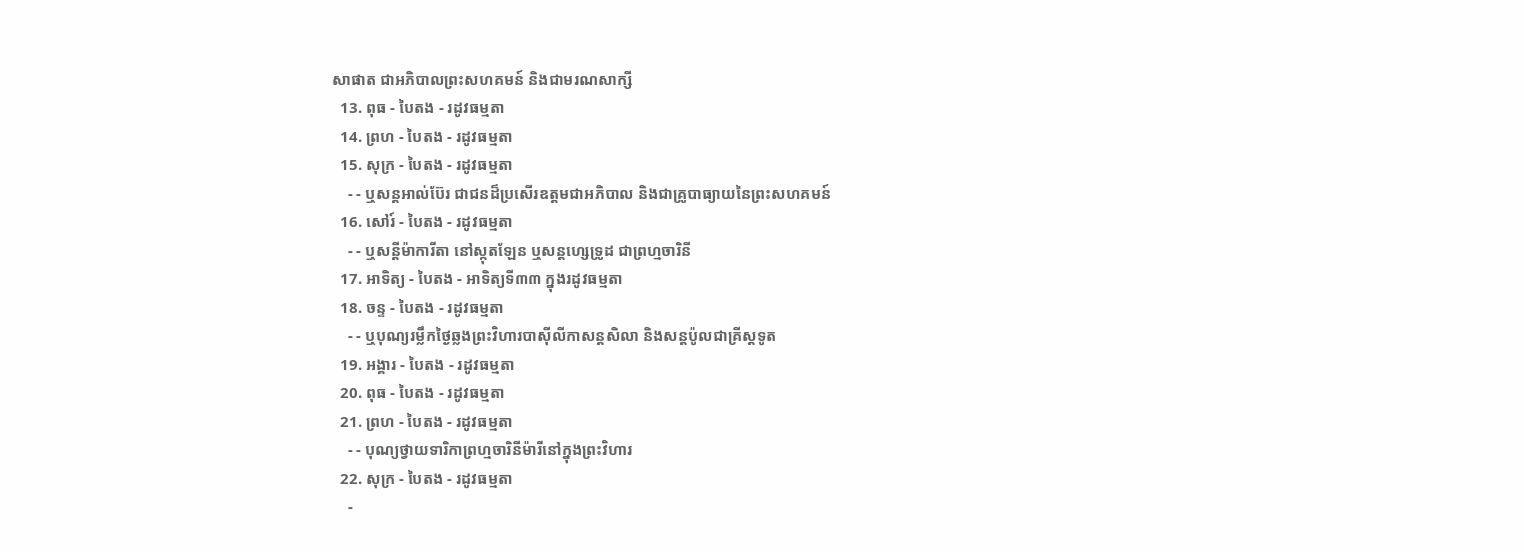សាផាត ជាអភិបាលព្រះសហគមន៍ និងជាមរណសាក្សី
  13. ពុធ - បៃតង - រដូវធម្មតា
  14. ព្រហ - បៃតង - រដូវធម្មតា
  15. សុក្រ - បៃតង - រដូវធម្មតា
    - - ឬសន្ដអាល់ប៊ែរ ជាជនដ៏ប្រសើរឧត្ដមជាអភិបាល និងជាគ្រូបាធ្យាយនៃព្រះសហគមន៍
  16. សៅរ៍ - បៃតង - រដូវធម្មតា
    - - ឬសន្ដីម៉ាការីតា នៅស្កុតឡែន ឬសន្ដហ្សេទ្រូដ ជាព្រហ្មចារិនី
  17. អាទិត្យ - បៃតង - អាទិត្យទី៣៣ ក្នុងរដូវធម្មតា
  18. ចន្ទ - បៃតង - រដូវធម្មតា
    - - ឬបុណ្យរម្លឹកថ្ងៃឆ្លងព្រះវិហារបាស៊ីលីកាសន្ដសិលា និងសន្ដប៉ូលជាគ្រីស្ដទូត
  19. អង្គារ - បៃតង - រដូវធម្មតា
  20. ពុធ - បៃតង - រដូវធម្មតា
  21. ព្រហ - បៃតង - រដូវធម្មតា
    - - បុណ្យថ្វាយទារិកាព្រហ្មចារិនីម៉ារីនៅក្នុងព្រះវិហារ
  22. សុក្រ - បៃតង - រដូវធម្មតា
    -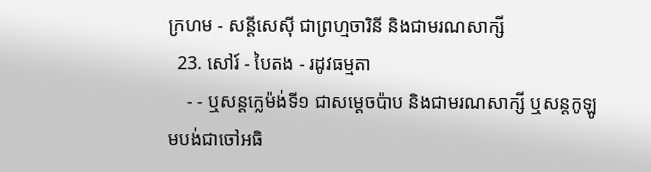ក្រហម - សន្ដីសេស៊ី ជាព្រហ្មចារិនី និងជាមរណសាក្សី
  23. សៅរ៍ - បៃតង - រដូវធម្មតា
    - - ឬសន្ដក្លេម៉ង់ទី១ ជាសម្ដេចប៉ាប និងជាមរណសាក្សី ឬសន្ដកូឡូមបង់ជាចៅអធិ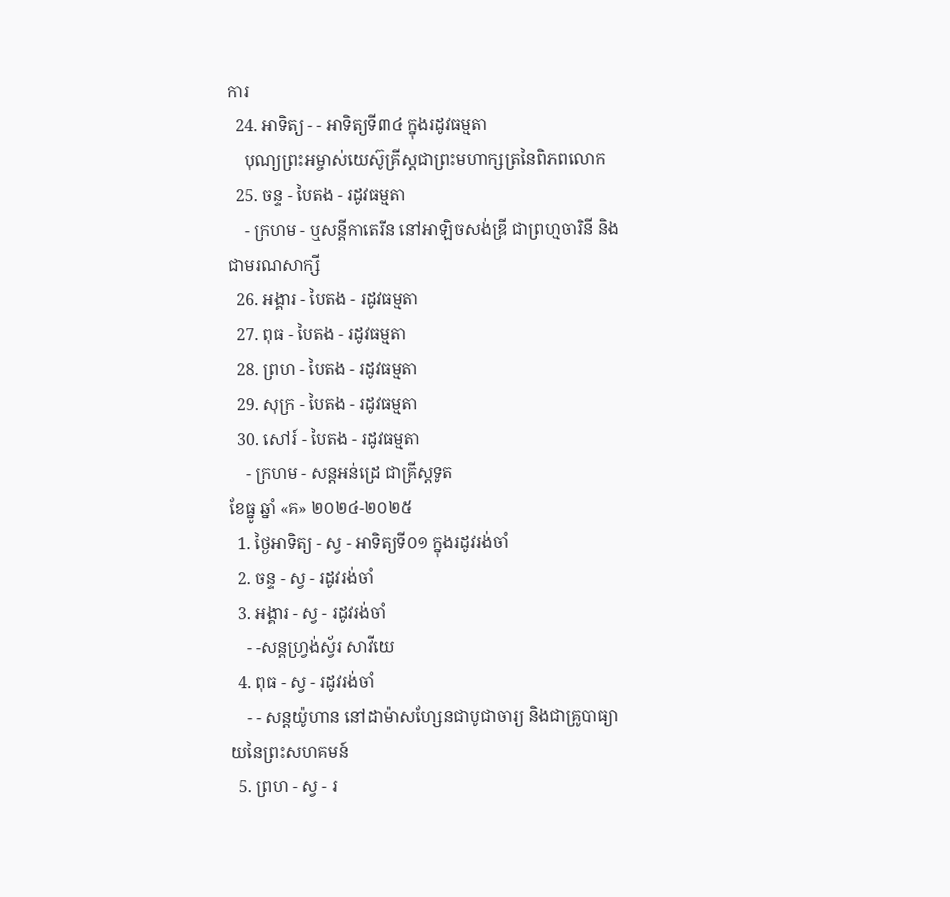ការ
  24. អាទិត្យ - - អាទិត្យទី៣៤ ក្នុងរដូវធម្មតា
    បុណ្យព្រះអម្ចាស់យេស៊ូគ្រីស្ដជាព្រះមហាក្សត្រនៃពិភពលោក
  25. ចន្ទ - បៃតង - រដូវធម្មតា
    - ក្រហម - ឬសន្ដីកាតេរីន នៅអាឡិចសង់ឌ្រី ជាព្រហ្មចារិនី និងជាមរណសាក្សី
  26. អង្គារ - បៃតង - រដូវធម្មតា
  27. ពុធ - បៃតង - រដូវធម្មតា
  28. ព្រហ - បៃតង - រដូវធម្មតា
  29. សុក្រ - បៃតង - រដូវធម្មតា
  30. សៅរ៍ - បៃតង - រដូវធម្មតា
    - ក្រហម - សន្ដអន់ដ្រេ ជាគ្រីស្ដទូត
ខែធ្នូ ឆ្នាំ «គ» ២០២៤-២០២៥
  1. ថ្ងៃអាទិត្យ - ស្វ - អាទិត្យទី០១ ក្នុងរដូវរង់ចាំ
  2. ចន្ទ - ស្វ - រដូវរង់ចាំ
  3. អង្គារ - ស្វ - រដូវរង់ចាំ
    - -សន្ដហ្វ្រង់ស្វ័រ សាវីយេ
  4. ពុធ - ស្វ - រដូវរង់ចាំ
    - - សន្ដយ៉ូហាន នៅដាម៉ាសហ្សែនជាបូជាចារ្យ និងជាគ្រូបាធ្យាយនៃព្រះសហគមន៍
  5. ព្រហ - ស្វ - រ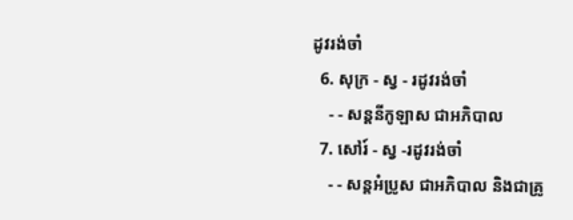ដូវរង់ចាំ
  6. សុក្រ - ស្វ - រដូវរង់ចាំ
    - - សន្ដនីកូឡាស ជាអភិបាល
  7. សៅរ៍ - ស្វ -រដូវរង់ចាំ
    - - សន្ដអំប្រូស ជាអភិបាល និងជាគ្រូ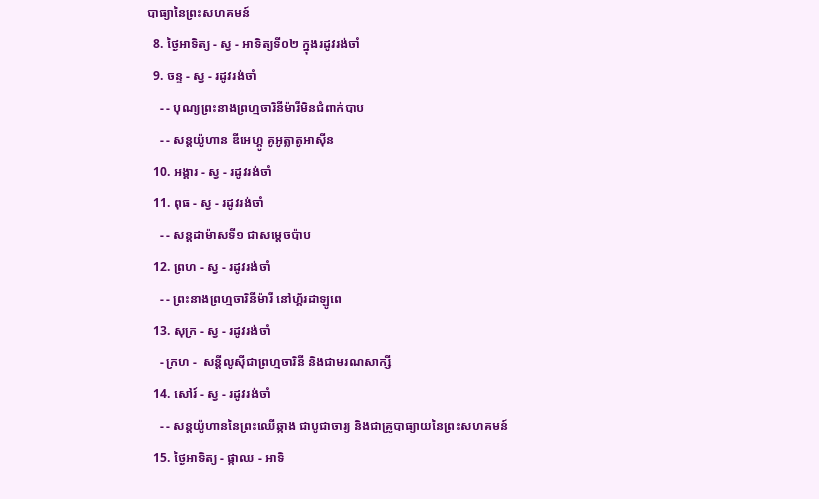បាធ្យានៃព្រះសហគមន៍
  8. ថ្ងៃអាទិត្យ - ស្វ - អាទិត្យទី០២ ក្នុងរដូវរង់ចាំ
  9. ចន្ទ - ស្វ - រដូវរង់ចាំ
    - - បុណ្យព្រះនាងព្រហ្មចារិនីម៉ារីមិនជំពាក់បាប
    - - សន្ដយ៉ូហាន ឌីអេហ្គូ គូអូត្លាតូអាស៊ីន
  10. អង្គារ - ស្វ - រដូវរង់ចាំ
  11. ពុធ - ស្វ - រដូវរង់ចាំ
    - - សន្ដដាម៉ាសទី១ ជាសម្ដេចប៉ាប
  12. ព្រហ - ស្វ - រដូវរង់ចាំ
    - - ព្រះនាងព្រហ្មចារិនីម៉ារី នៅហ្គ័រដាឡូពេ
  13. សុក្រ - ស្វ - រដូវរង់ចាំ
    - ក្រហ -  សន្ដីលូស៊ីជាព្រហ្មចារិនី និងជាមរណសាក្សី
  14. សៅរ៍ - ស្វ - រដូវរង់ចាំ
    - - សន្ដយ៉ូហាននៃព្រះឈើឆ្កាង ជាបូជាចារ្យ និងជាគ្រូបាធ្យាយនៃព្រះសហគមន៍
  15. ថ្ងៃអាទិត្យ - ផ្កាឈ - អាទិ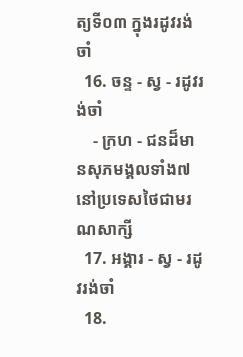ត្យទី០៣ ក្នុងរដូវរង់ចាំ
  16. ចន្ទ - ស្វ - រដូវរង់ចាំ
    - ក្រហ - ជនដ៏មានសុភមង្គលទាំង៧ នៅប្រទេសថៃជាមរណសាក្សី
  17. អង្គារ - ស្វ - រដូវរង់ចាំ
  18.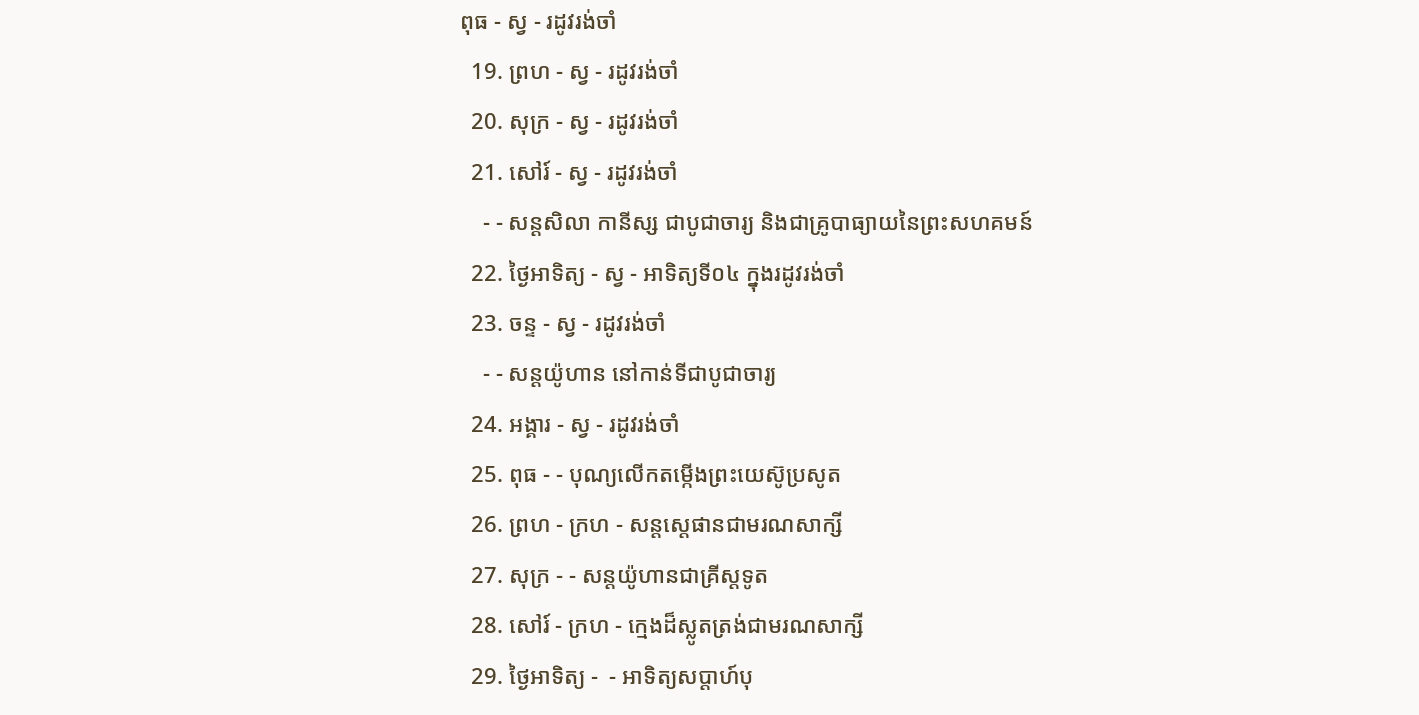ពុធ - ស្វ - រដូវរង់ចាំ
  19. ព្រហ - ស្វ - រដូវរង់ចាំ
  20. សុក្រ - ស្វ - រដូវរង់ចាំ
  21. សៅរ៍ - ស្វ - រដូវរង់ចាំ
    - - សន្ដសិលា កានីស្ស ជាបូជាចារ្យ និងជាគ្រូបាធ្យាយនៃព្រះសហគមន៍
  22. ថ្ងៃអាទិត្យ - ស្វ - អាទិត្យទី០៤ ក្នុងរដូវរង់ចាំ
  23. ចន្ទ - ស្វ - រដូវរង់ចាំ
    - - សន្ដយ៉ូហាន នៅកាន់ទីជាបូជាចារ្យ
  24. អង្គារ - ស្វ - រដូវរង់ចាំ
  25. ពុធ - - បុណ្យលើកតម្កើងព្រះយេស៊ូប្រសូត
  26. ព្រហ - ក្រហ - សន្តស្តេផានជាមរណសាក្សី
  27. សុក្រ - - សន្តយ៉ូហានជាគ្រីស្តទូត
  28. សៅរ៍ - ក្រហ - ក្មេងដ៏ស្លូតត្រង់ជាមរណសាក្សី
  29. ថ្ងៃអាទិត្យ -  - អាទិត្យសប្ដាហ៍បុ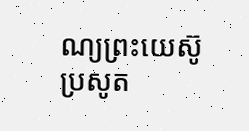ណ្យព្រះយេស៊ូប្រសូត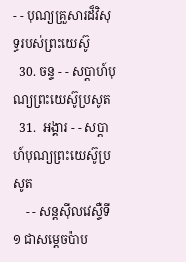- - បុណ្យគ្រួសារដ៏វិសុទ្ធរបស់ព្រះយេស៊ូ
  30. ចន្ទ - - សប្ដាហ៍បុណ្យព្រះយេស៊ូប្រសូត
  31.  អង្គារ - - សប្ដាហ៍បុណ្យព្រះយេស៊ូប្រសូត
    - - សន្ដស៊ីលវេស្ទឺទី១ ជាសម្ដេចប៉ាប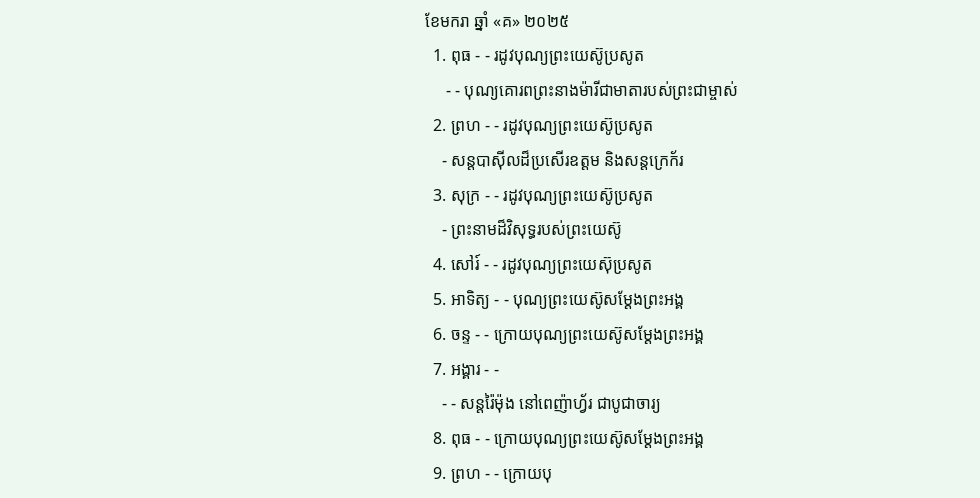ខែមករា ឆ្នាំ «គ» ២០២៥
  1. ពុធ - - រដូវបុណ្យព្រះយេស៊ូប្រសូត
     - - បុណ្យគោរពព្រះនាងម៉ារីជាមាតារបស់ព្រះជាម្ចាស់
  2. ព្រហ - - រដូវបុណ្យព្រះយេស៊ូប្រសូត
    - សន្ដបាស៊ីលដ៏ប្រសើរឧត្ដម និងសន្ដក្រេក័រ
  3. សុក្រ - - រដូវបុណ្យព្រះយេស៊ូប្រសូត
    - ព្រះនាមដ៏វិសុទ្ធរបស់ព្រះយេស៊ូ
  4. សៅរ៍ - - រដូវបុណ្យព្រះយេស៊ុប្រសូត
  5. អាទិត្យ - - បុណ្យព្រះយេស៊ូសម្ដែងព្រះអង្គ
  6. ចន្ទ - - ក្រោយបុណ្យព្រះយេស៊ូសម្ដែងព្រះអង្គ
  7. អង្គារ - -
    - - សន្ដរ៉ៃម៉ុង នៅពេញ៉ាហ្វ័រ ជាបូជាចារ្យ
  8. ពុធ - - ក្រោយបុណ្យព្រះយេស៊ូសម្ដែងព្រះអង្គ
  9. ព្រហ - - ក្រោយបុ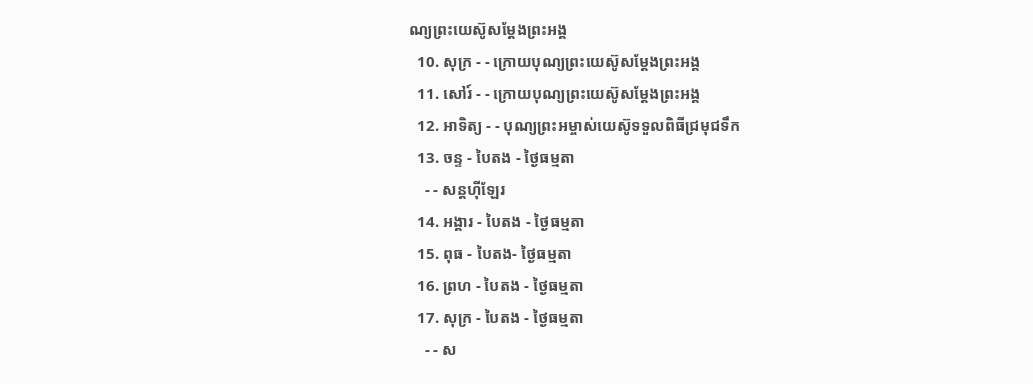ណ្យព្រះយេស៊ូសម្ដែងព្រះអង្គ
  10. សុក្រ - - ក្រោយបុណ្យព្រះយេស៊ូសម្ដែងព្រះអង្គ
  11. សៅរ៍ - - ក្រោយបុណ្យព្រះយេស៊ូសម្ដែងព្រះអង្គ
  12. អាទិត្យ - - បុណ្យព្រះអម្ចាស់យេស៊ូទទួលពិធីជ្រមុជទឹក
  13. ចន្ទ - បៃតង - ថ្ងៃធម្មតា
    - - សន្ដហ៊ីឡែរ
  14. អង្គារ - បៃតង - ថ្ងៃធម្មតា
  15. ពុធ - បៃតង- ថ្ងៃធម្មតា
  16. ព្រហ - បៃតង - ថ្ងៃធម្មតា
  17. សុក្រ - បៃតង - ថ្ងៃធម្មតា
    - - ស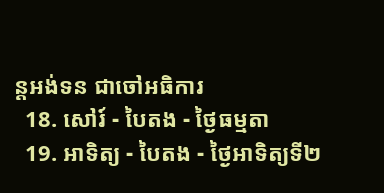ន្ដអង់ទន ជាចៅអធិការ
  18. សៅរ៍ - បៃតង - ថ្ងៃធម្មតា
  19. អាទិត្យ - បៃតង - ថ្ងៃអាទិត្យទី២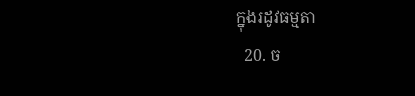ក្នុងរដូវធម្មតា
  20. ច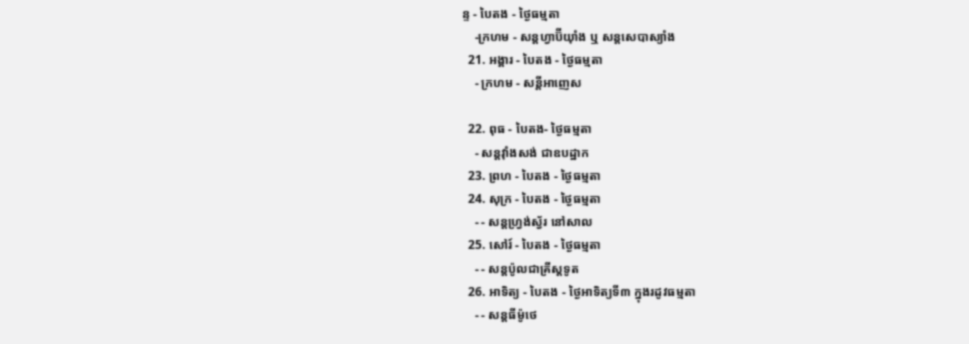ន្ទ - បៃតង - ថ្ងៃធម្មតា
    -ក្រហម - សន្ដហ្វាប៊ីយ៉ាំង ឬ សន្ដសេបាស្យាំង
  21. អង្គារ - បៃតង - ថ្ងៃធម្មតា
    - ក្រហម - សន្ដីអាញេស

  22. ពុធ - បៃតង- ថ្ងៃធម្មតា
    - សន្ដវ៉ាំងសង់ ជាឧបដ្ឋាក
  23. ព្រហ - បៃតង - ថ្ងៃធម្មតា
  24. សុក្រ - បៃតង - ថ្ងៃធម្មតា
    - - សន្ដហ្វ្រង់ស្វ័រ នៅសាល
  25. សៅរ៍ - បៃតង - ថ្ងៃធម្មតា
    - - សន្ដប៉ូលជាគ្រីស្ដទូត
  26. អាទិត្យ - បៃតង - ថ្ងៃអាទិត្យទី៣ ក្នុងរដូវធម្មតា
    - - សន្ដធីម៉ូថេ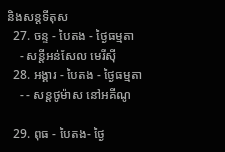និងសន្ដទីតុស
  27. ចន្ទ - បៃតង - ថ្ងៃធម្មតា
    - សន្ដីអន់សែល មេរីស៊ី
  28. អង្គារ - បៃតង - ថ្ងៃធម្មតា
    - - សន្ដថូម៉ាស នៅអគីណូ

  29. ពុធ - បៃតង- ថ្ងៃ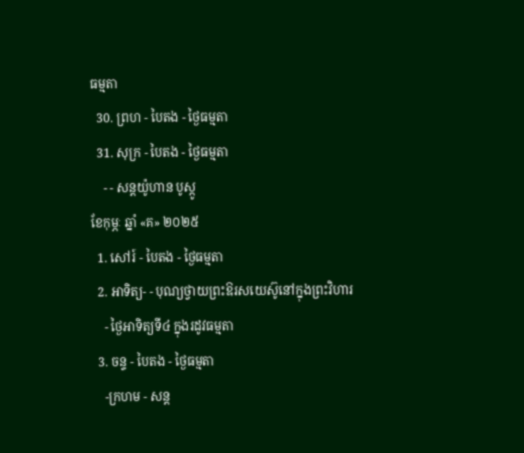ធម្មតា
  30. ព្រហ - បៃតង - ថ្ងៃធម្មតា
  31. សុក្រ - បៃតង - ថ្ងៃធម្មតា
    - - សន្ដយ៉ូហាន បូស្កូ
ខែកុម្ភៈ ឆ្នាំ «គ» ២០២៥
  1. សៅរ៍ - បៃតង - ថ្ងៃធម្មតា
  2. អាទិត្យ- - បុណ្យថ្វាយព្រះឱរសយេស៊ូនៅក្នុងព្រះវិហារ
    - ថ្ងៃអាទិត្យទី៤ ក្នុងរដូវធម្មតា
  3. ចន្ទ - បៃតង - ថ្ងៃធម្មតា
    -ក្រហម - សន្ដ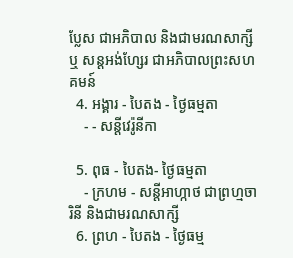ប្លែស ជាអភិបាល និងជាមរណសាក្សី ឬ សន្ដអង់ហ្សែរ ជាអភិបាលព្រះសហគមន៍
  4. អង្គារ - បៃតង - ថ្ងៃធម្មតា
    - - សន្ដីវេរ៉ូនីកា

  5. ពុធ - បៃតង- ថ្ងៃធម្មតា
    - ក្រហម - សន្ដីអាហ្កាថ ជាព្រហ្មចារិនី និងជាមរណសាក្សី
  6. ព្រហ - បៃតង - ថ្ងៃធម្ម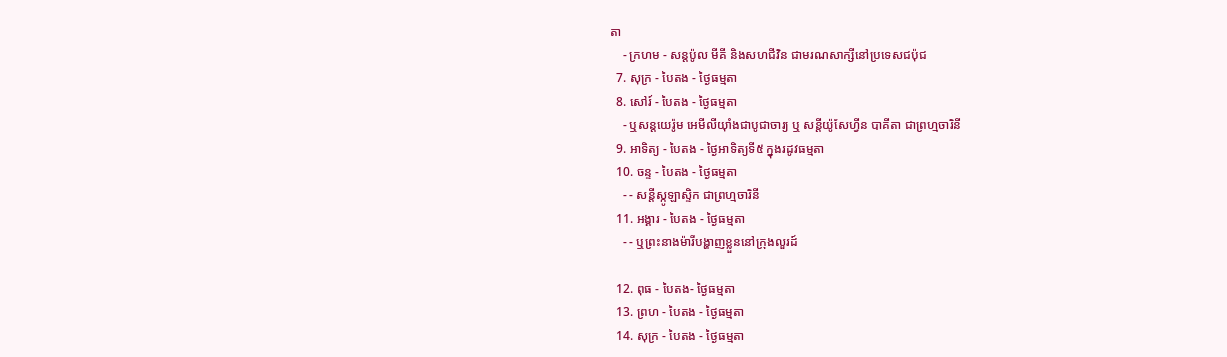តា
    - ក្រហម - សន្ដប៉ូល មីគី និងសហជីវិន ជាមរណសាក្សីនៅប្រទេសជប៉ុជ
  7. សុក្រ - បៃតង - ថ្ងៃធម្មតា
  8. សៅរ៍ - បៃតង - ថ្ងៃធម្មតា
    - ឬសន្ដយេរ៉ូម អេមីលីយ៉ាំងជាបូជាចារ្យ ឬ សន្ដីយ៉ូសែហ្វីន បាគីតា ជាព្រហ្មចារិនី
  9. អាទិត្យ - បៃតង - ថ្ងៃអាទិត្យទី៥ ក្នុងរដូវធម្មតា
  10. ចន្ទ - បៃតង - ថ្ងៃធម្មតា
    - - សន្ដីស្កូឡាស្ទិក ជាព្រហ្មចារិនី
  11. អង្គារ - បៃតង - ថ្ងៃធម្មតា
    - - ឬព្រះនាងម៉ារីបង្ហាញខ្លួននៅក្រុងលួរដ៍

  12. ពុធ - បៃតង- ថ្ងៃធម្មតា
  13. ព្រហ - បៃតង - ថ្ងៃធម្មតា
  14. សុក្រ - បៃតង - ថ្ងៃធម្មតា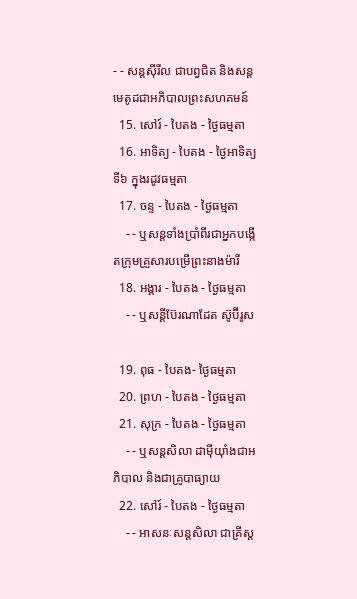- - សន្ដស៊ីរីល ជាបព្វជិត និងសន្ដមេតូដជាអភិបាលព្រះសហគមន៍
  15. សៅរ៍ - បៃតង - ថ្ងៃធម្មតា
  16. អាទិត្យ - បៃតង - ថ្ងៃអាទិត្យទី៦ ក្នុងរដូវធម្មតា
  17. ចន្ទ - បៃតង - ថ្ងៃធម្មតា
    - - ឬសន្ដទាំងប្រាំពីរជាអ្នកបង្កើតក្រុមគ្រួសារបម្រើព្រះនាងម៉ារី
  18. អង្គារ - បៃតង - ថ្ងៃធម្មតា
    - - ឬសន្ដីប៊ែរណាដែត ស៊ូប៊ីរូស

  19. ពុធ - បៃតង- ថ្ងៃធម្មតា
  20. ព្រហ - បៃតង - ថ្ងៃធម្មតា
  21. សុក្រ - បៃតង - ថ្ងៃធម្មតា
    - - ឬសន្ដសិលា ដាម៉ីយ៉ាំងជាអភិបាល និងជាគ្រូបាធ្យាយ
  22. សៅរ៍ - បៃតង - ថ្ងៃធម្មតា
    - - អាសនៈសន្ដសិលា ជាគ្រីស្ដ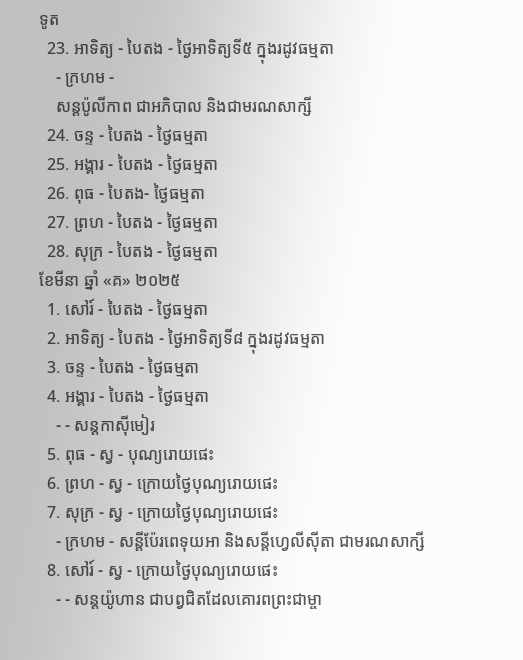ទូត
  23. អាទិត្យ - បៃតង - ថ្ងៃអាទិត្យទី៥ ក្នុងរដូវធម្មតា
    - ក្រហម -
    សន្ដប៉ូលីកាព ជាអភិបាល និងជាមរណសាក្សី
  24. ចន្ទ - បៃតង - ថ្ងៃធម្មតា
  25. អង្គារ - បៃតង - ថ្ងៃធម្មតា
  26. ពុធ - បៃតង- ថ្ងៃធម្មតា
  27. ព្រហ - បៃតង - ថ្ងៃធម្មតា
  28. សុក្រ - បៃតង - ថ្ងៃធម្មតា
ខែមីនា ឆ្នាំ «គ» ២០២៥
  1. សៅរ៍ - បៃតង - ថ្ងៃធម្មតា
  2. អាទិត្យ - បៃតង - ថ្ងៃអាទិត្យទី៨ ក្នុងរដូវធម្មតា
  3. ចន្ទ - បៃតង - ថ្ងៃធម្មតា
  4. អង្គារ - បៃតង - ថ្ងៃធម្មតា
    - - សន្ដកាស៊ីមៀរ
  5. ពុធ - ស្វ - បុណ្យរោយផេះ
  6. ព្រហ - ស្វ - ក្រោយថ្ងៃបុណ្យរោយផេះ
  7. សុក្រ - ស្វ - ក្រោយថ្ងៃបុណ្យរោយផេះ
    - ក្រហម - សន្ដីប៉ែរពេទុយអា និងសន្ដីហ្វេលីស៊ីតា ជាមរណសាក្សី
  8. សៅរ៍ - ស្វ - ក្រោយថ្ងៃបុណ្យរោយផេះ
    - - សន្ដយ៉ូហាន ជាបព្វជិតដែលគោរពព្រះជាម្ចា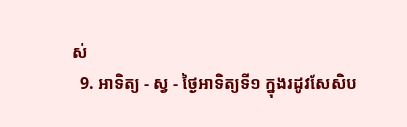ស់
  9. អាទិត្យ - ស្វ - ថ្ងៃអាទិត្យទី១ ក្នុងរដូវសែសិប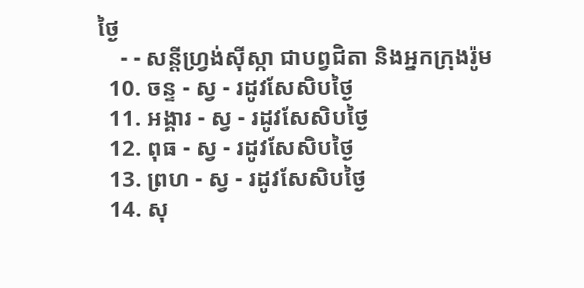ថ្ងៃ
    - - សន្ដីហ្វ្រង់ស៊ីស្កា ជាបព្វជិតា និងអ្នកក្រុងរ៉ូម
  10. ចន្ទ - ស្វ - រដូវសែសិបថ្ងៃ
  11. អង្គារ - ស្វ - រដូវសែសិបថ្ងៃ
  12. ពុធ - ស្វ - រដូវសែសិបថ្ងៃ
  13. ព្រហ - ស្វ - រដូវសែសិបថ្ងៃ
  14. សុ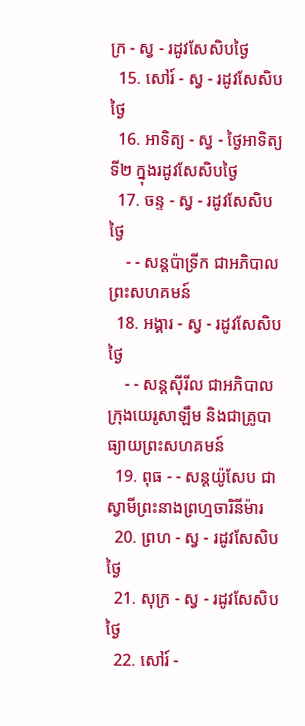ក្រ - ស្វ - រដូវសែសិបថ្ងៃ
  15. សៅរ៍ - ស្វ - រដូវសែសិបថ្ងៃ
  16. អាទិត្យ - ស្វ - ថ្ងៃអាទិត្យទី២ ក្នុងរដូវសែសិបថ្ងៃ
  17. ចន្ទ - ស្វ - រដូវសែសិបថ្ងៃ
    - - សន្ដប៉ាទ្រីក ជាអភិបាលព្រះសហគមន៍
  18. អង្គារ - ស្វ - រដូវសែសិបថ្ងៃ
    - - សន្ដស៊ីរីល ជាអភិបាលក្រុងយេរូសាឡឹម និងជាគ្រូបាធ្យាយព្រះសហគមន៍
  19. ពុធ - - សន្ដយ៉ូសែប ជាស្វាមីព្រះនាងព្រហ្មចារិនីម៉ារ
  20. ព្រហ - ស្វ - រដូវសែសិបថ្ងៃ
  21. សុក្រ - ស្វ - រដូវសែសិបថ្ងៃ
  22. សៅរ៍ -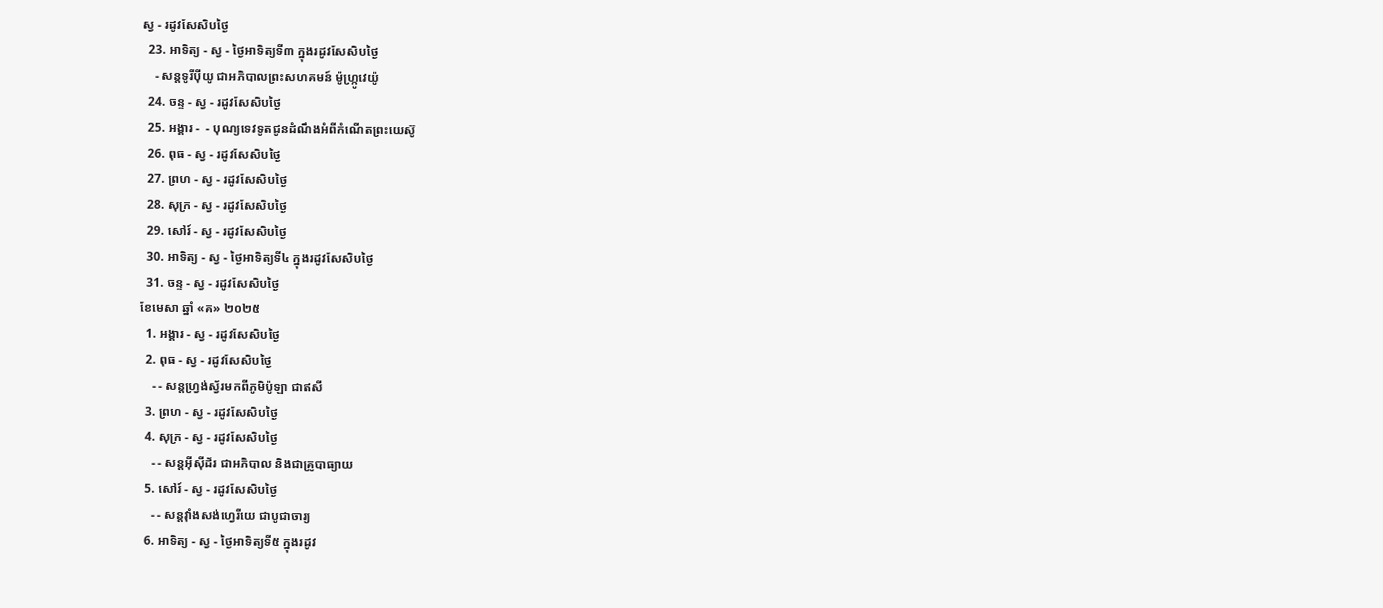ស្វ - រដូវសែសិបថ្ងៃ
  23. អាទិត្យ - ស្វ - ថ្ងៃអាទិត្យទី៣ ក្នុងរដូវសែសិបថ្ងៃ
    - សន្ដទូរីប៉ីយូ ជាអភិបាលព្រះសហគមន៍ ម៉ូហ្ក្រូវេយ៉ូ
  24. ចន្ទ - ស្វ - រដូវសែសិបថ្ងៃ
  25. អង្គារ -  - បុណ្យទេវទូតជូនដំណឹងអំពីកំណើតព្រះយេស៊ូ
  26. ពុធ - ស្វ - រដូវសែសិបថ្ងៃ
  27. ព្រហ - ស្វ - រដូវសែសិបថ្ងៃ
  28. សុក្រ - ស្វ - រដូវសែសិបថ្ងៃ
  29. សៅរ៍ - ស្វ - រដូវសែសិបថ្ងៃ
  30. អាទិត្យ - ស្វ - ថ្ងៃអាទិត្យទី៤ ក្នុងរដូវសែសិបថ្ងៃ
  31. ចន្ទ - ស្វ - រដូវសែសិបថ្ងៃ
ខែមេសា ឆ្នាំ «គ» ២០២៥
  1. អង្គារ - ស្វ - រដូវសែសិបថ្ងៃ
  2. ពុធ - ស្វ - រដូវសែសិបថ្ងៃ
    - - សន្ដហ្វ្រង់ស្វ័រមកពីភូមិប៉ូឡា ជាឥសី
  3. ព្រហ - ស្វ - រដូវសែសិបថ្ងៃ
  4. សុក្រ - ស្វ - រដូវសែសិបថ្ងៃ
    - - សន្ដអ៊ីស៊ីដ័រ ជាអភិបាល និងជាគ្រូបាធ្យាយ
  5. សៅរ៍ - ស្វ - រដូវសែសិបថ្ងៃ
    - - សន្ដវ៉ាំងសង់ហ្វេរីយេ ជាបូជាចារ្យ
  6. អាទិត្យ - ស្វ - ថ្ងៃអាទិត្យទី៥ ក្នុងរដូវ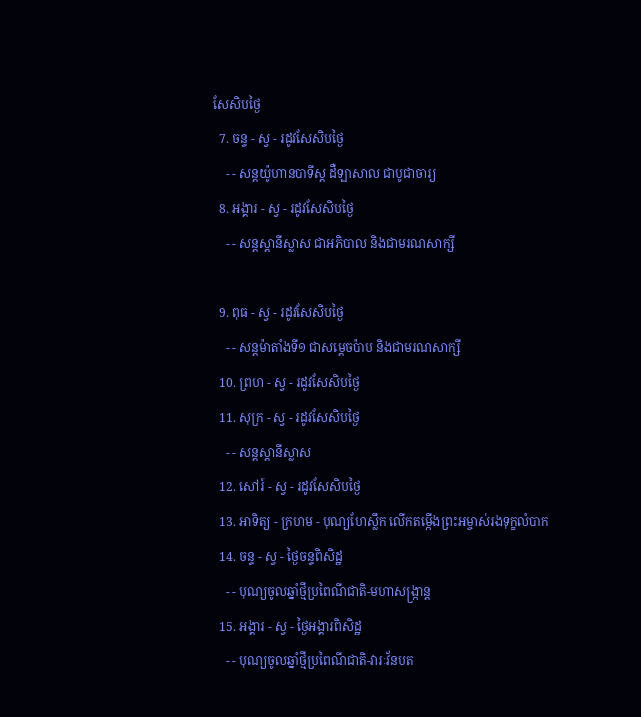សែសិបថ្ងៃ
  7. ចន្ទ - ស្វ - រដូវសែសិបថ្ងៃ
    - - សន្ដយ៉ូហានបាទីស្ដ ដឺឡាសាល ជាបូជាចារ្យ
  8. អង្គារ - ស្វ - រដូវសែសិបថ្ងៃ
    - - សន្ដស្ដានីស្លាស ជាអភិបាល និងជាមរណសាក្សី

  9. ពុធ - ស្វ - រដូវសែសិបថ្ងៃ
    - - សន្ដម៉ាតាំងទី១ ជាសម្ដេចប៉ាប និងជាមរណសាក្សី
  10. ព្រហ - ស្វ - រដូវសែសិបថ្ងៃ
  11. សុក្រ - ស្វ - រដូវសែសិបថ្ងៃ
    - - សន្ដស្ដានីស្លាស
  12. សៅរ៍ - ស្វ - រដូវសែសិបថ្ងៃ
  13. អាទិត្យ - ក្រហម - បុណ្យហែស្លឹក លើកតម្កើងព្រះអម្ចាស់រងទុក្ខលំបាក
  14. ចន្ទ - ស្វ - ថ្ងៃចន្ទពិសិដ្ឋ
    - - បុណ្យចូលឆ្នាំថ្មីប្រពៃណីជាតិ-មហាសង្រ្កាន្ដ
  15. អង្គារ - ស្វ - ថ្ងៃអង្គារពិសិដ្ឋ
    - - បុណ្យចូលឆ្នាំថ្មីប្រពៃណីជាតិ-វារៈវ័នបត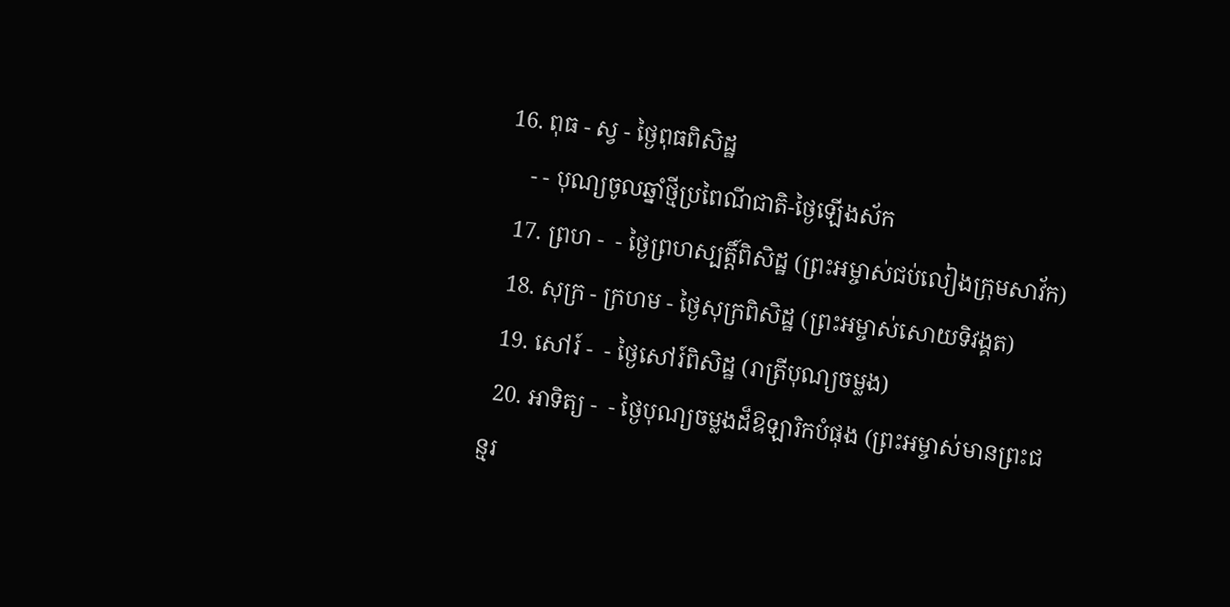16. ពុធ - ស្វ - ថ្ងៃពុធពិសិដ្ឋ
    - - បុណ្យចូលឆ្នាំថ្មីប្រពៃណីជាតិ-ថ្ងៃឡើងស័ក
  17. ព្រហ -  - ថ្ងៃព្រហស្បត្ដិ៍ពិសិដ្ឋ (ព្រះអម្ចាស់ជប់លៀងក្រុមសាវ័ក)
  18. សុក្រ - ក្រហម - ថ្ងៃសុក្រពិសិដ្ឋ (ព្រះអម្ចាស់សោយទិវង្គត)
  19. សៅរ៍ -  - ថ្ងៃសៅរ៍ពិសិដ្ឋ (រាត្រីបុណ្យចម្លង)
  20. អាទិត្យ -  - ថ្ងៃបុណ្យចម្លងដ៏ឱឡារិកបំផុង (ព្រះអម្ចាស់មានព្រះជន្មរ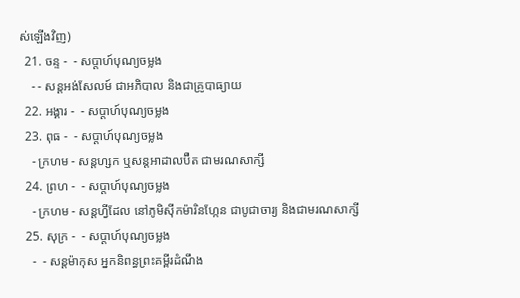ស់ឡើងវិញ)
  21. ចន្ទ -  - សប្ដាហ៍បុណ្យចម្លង
    - - សន្ដអង់សែលម៍ ជាអភិបាល និងជាគ្រូបាធ្យាយ
  22. អង្គារ -  - សប្ដាហ៍បុណ្យចម្លង
  23. ពុធ -  - សប្ដាហ៍បុណ្យចម្លង
    - ក្រហម - សន្ដហ្សក ឬសន្ដអាដាលប៊ឺត ជាមរណសាក្សី
  24. ព្រហ -  - សប្ដាហ៍បុណ្យចម្លង
    - ក្រហម - សន្ដហ្វីដែល នៅភូមិស៊ីកម៉ារិនហ្កែន ជាបូជាចារ្យ និងជាមរណសាក្សី
  25. សុក្រ -  - សប្ដាហ៍បុណ្យចម្លង
    -  - សន្ដម៉ាកុស អ្នកនិពន្ធព្រះគម្ពីរដំណឹង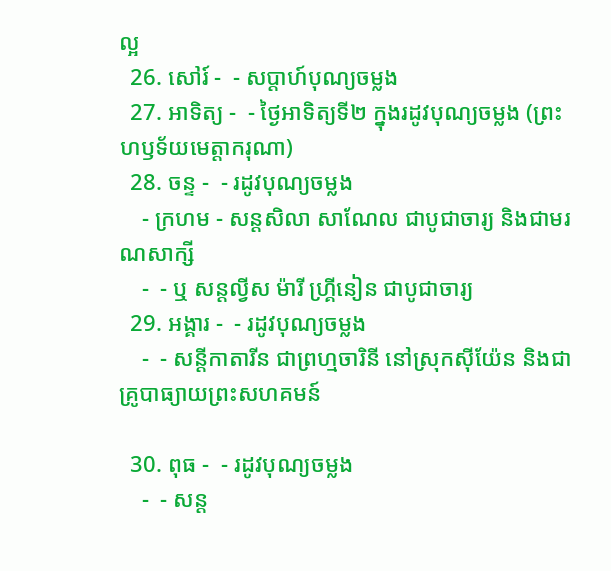ល្អ
  26. សៅរ៍ -  - សប្ដាហ៍បុណ្យចម្លង
  27. អាទិត្យ -  - ថ្ងៃអាទិត្យទី២ ក្នុងរដូវបុណ្យចម្លង (ព្រះហឫទ័យមេត្ដាករុណា)
  28. ចន្ទ -  - រដូវបុណ្យចម្លង
    - ក្រហម - សន្ដសិលា សាណែល ជាបូជាចារ្យ និងជាមរណសាក្សី
    -  - ឬ សន្ដល្វីស ម៉ារី ហ្គ្រីនៀន ជាបូជាចារ្យ
  29. អង្គារ -  - រដូវបុណ្យចម្លង
    -  - សន្ដីកាតារីន ជាព្រហ្មចារិនី នៅស្រុកស៊ីយ៉ែន និងជាគ្រូបាធ្យាយព្រះសហគមន៍

  30. ពុធ -  - រដូវបុណ្យចម្លង
    -  - សន្ដ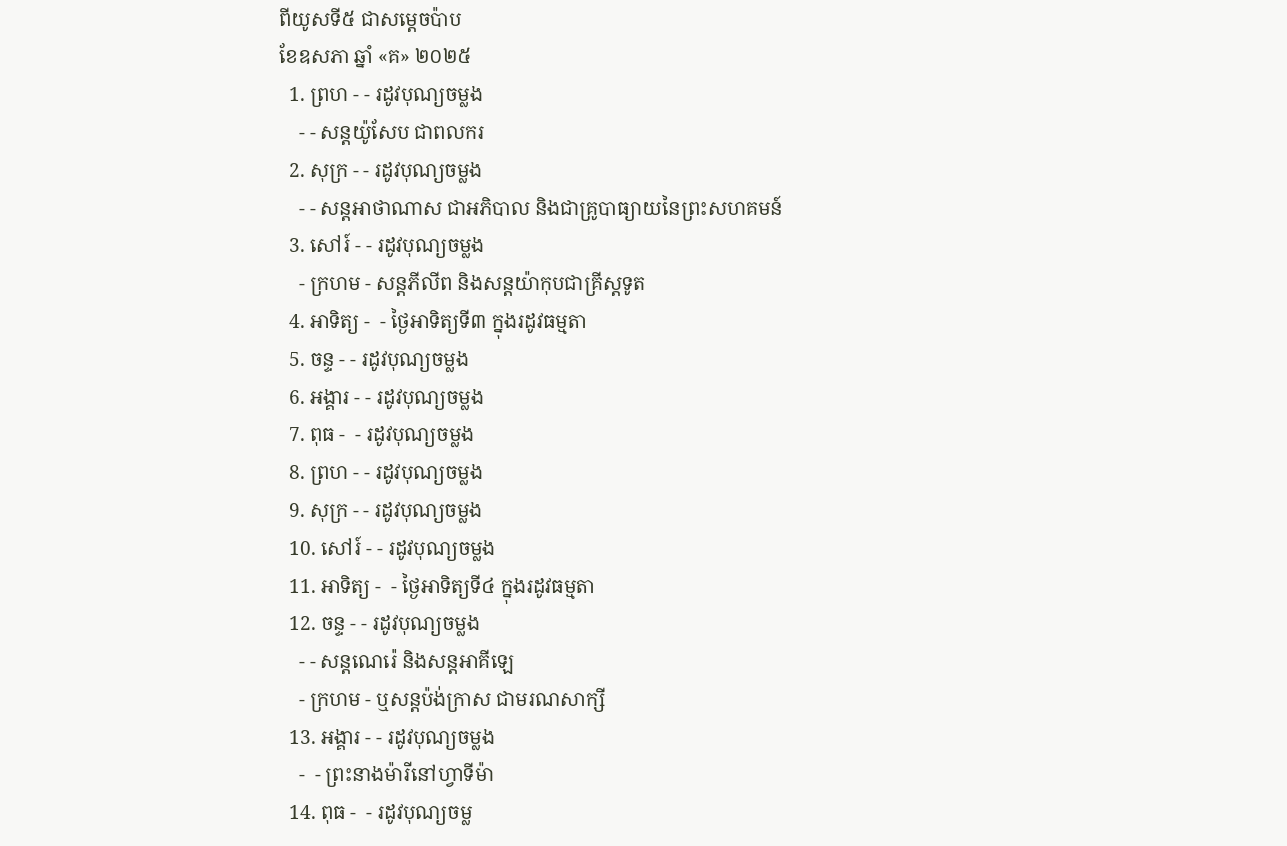ពីយូសទី៥ ជាសម្ដេចប៉ាប
ខែឧសភា ឆ្នាំ «គ» ២០២៥
  1. ព្រហ - - រដូវបុណ្យចម្លង
    - - សន្ដយ៉ូសែប ជាពលករ
  2. សុក្រ - - រដូវបុណ្យចម្លង
    - - សន្ដអាថាណាស ជាអភិបាល និងជាគ្រូបាធ្យាយនៃព្រះសហគមន៍
  3. សៅរ៍ - - រដូវបុណ្យចម្លង
    - ក្រហម - សន្ដភីលីព និងសន្ដយ៉ាកុបជាគ្រីស្ដទូត
  4. អាទិត្យ -  - ថ្ងៃអាទិត្យទី៣ ក្នុងរដូវធម្មតា
  5. ចន្ទ - - រដូវបុណ្យចម្លង
  6. អង្គារ - - រដូវបុណ្យចម្លង
  7. ពុធ -  - រដូវបុណ្យចម្លង
  8. ព្រហ - - រដូវបុណ្យចម្លង
  9. សុក្រ - - រដូវបុណ្យចម្លង
  10. សៅរ៍ - - រដូវបុណ្យចម្លង
  11. អាទិត្យ -  - ថ្ងៃអាទិត្យទី៤ ក្នុងរដូវធម្មតា
  12. ចន្ទ - - រដូវបុណ្យចម្លង
    - - សន្ដណេរ៉េ និងសន្ដអាគីឡេ
    - ក្រហម - ឬសន្ដប៉ង់ក្រាស ជាមរណសាក្សី
  13. អង្គារ - - រដូវបុណ្យចម្លង
    -  - ព្រះនាងម៉ារីនៅហ្វាទីម៉ា
  14. ពុធ -  - រដូវបុណ្យចម្ល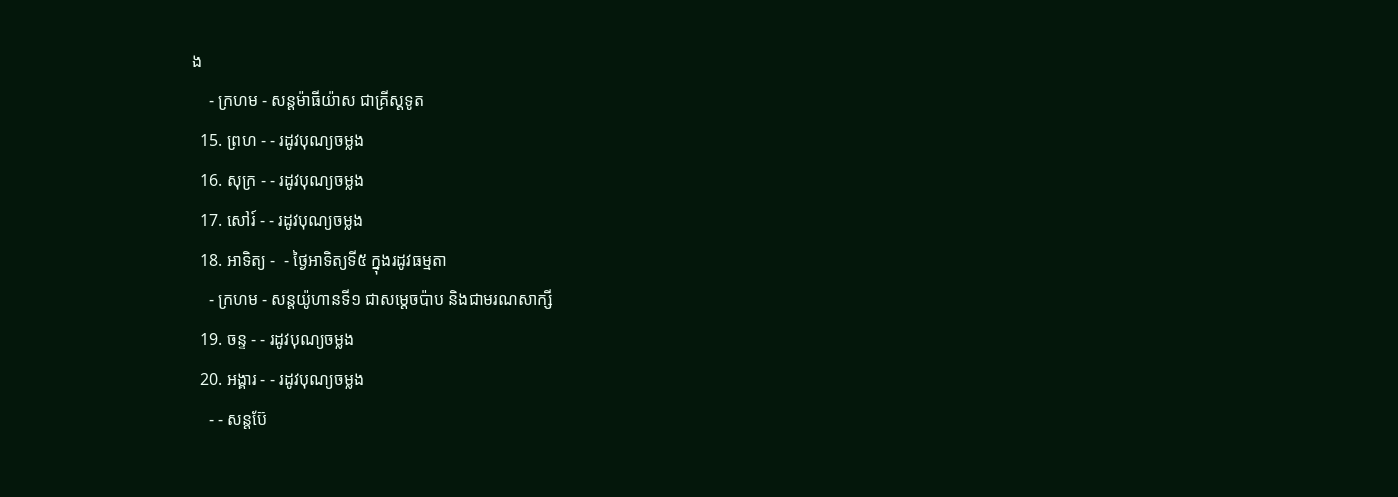ង
    - ក្រហម - សន្ដម៉ាធីយ៉ាស ជាគ្រីស្ដទូត
  15. ព្រហ - - រដូវបុណ្យចម្លង
  16. សុក្រ - - រដូវបុណ្យចម្លង
  17. សៅរ៍ - - រដូវបុណ្យចម្លង
  18. អាទិត្យ -  - ថ្ងៃអាទិត្យទី៥ ក្នុងរដូវធម្មតា
    - ក្រហម - សន្ដយ៉ូហានទី១ ជាសម្ដេចប៉ាប និងជាមរណសាក្សី
  19. ចន្ទ - - រដូវបុណ្យចម្លង
  20. អង្គារ - - រដូវបុណ្យចម្លង
    - - សន្ដប៊ែ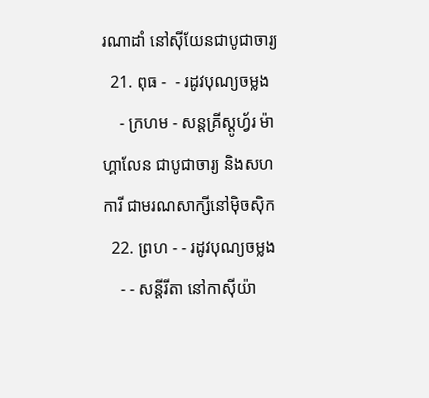រណាដាំ នៅស៊ីយែនជាបូជាចារ្យ
  21. ពុធ -  - រដូវបុណ្យចម្លង
    - ក្រហម - សន្ដគ្រីស្ដូហ្វ័រ ម៉ាហ្គាលែន ជាបូជាចារ្យ និងសហការី ជាមរណសាក្សីនៅម៉ិចស៊ិក
  22. ព្រហ - - រដូវបុណ្យចម្លង
    - - សន្ដីរីតា នៅកាស៊ីយ៉ា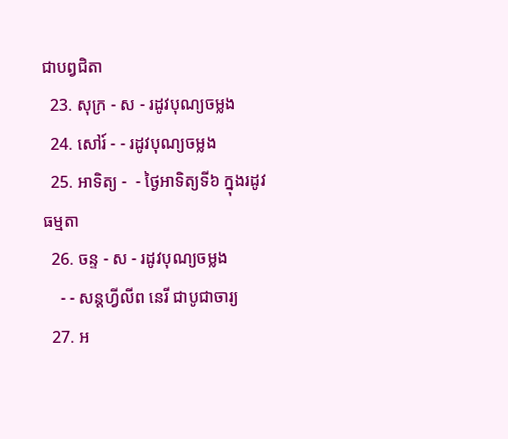ជាបព្វជិតា
  23. សុក្រ - ស - រដូវបុណ្យចម្លង
  24. សៅរ៍ - - រដូវបុណ្យចម្លង
  25. អាទិត្យ -  - ថ្ងៃអាទិត្យទី៦ ក្នុងរដូវធម្មតា
  26. ចន្ទ - ស - រដូវបុណ្យចម្លង
    - - សន្ដហ្វីលីព នេរី ជាបូជាចារ្យ
  27. អ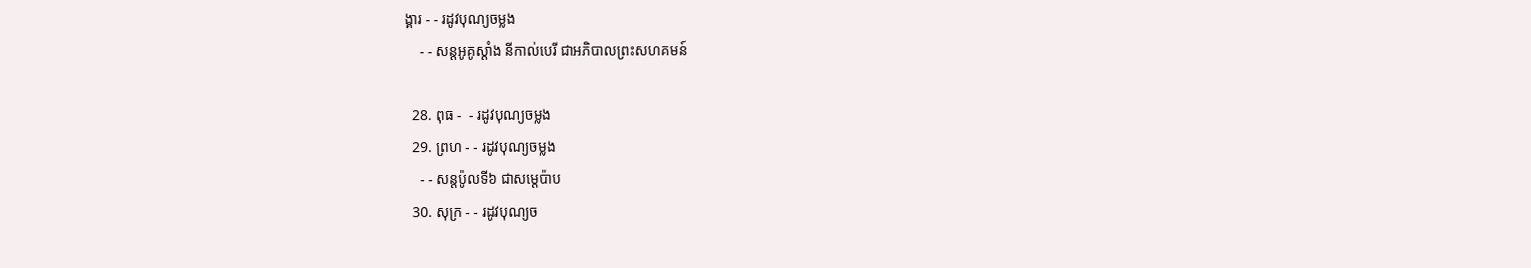ង្គារ - - រដូវបុណ្យចម្លង
    - - សន្ដអូគូស្ដាំង នីកាល់បេរី ជាអភិបាលព្រះសហគមន៍

  28. ពុធ -  - រដូវបុណ្យចម្លង
  29. ព្រហ - - រដូវបុណ្យចម្លង
    - - សន្ដប៉ូលទី៦ ជាសម្ដេប៉ាប
  30. សុក្រ - - រដូវបុណ្យច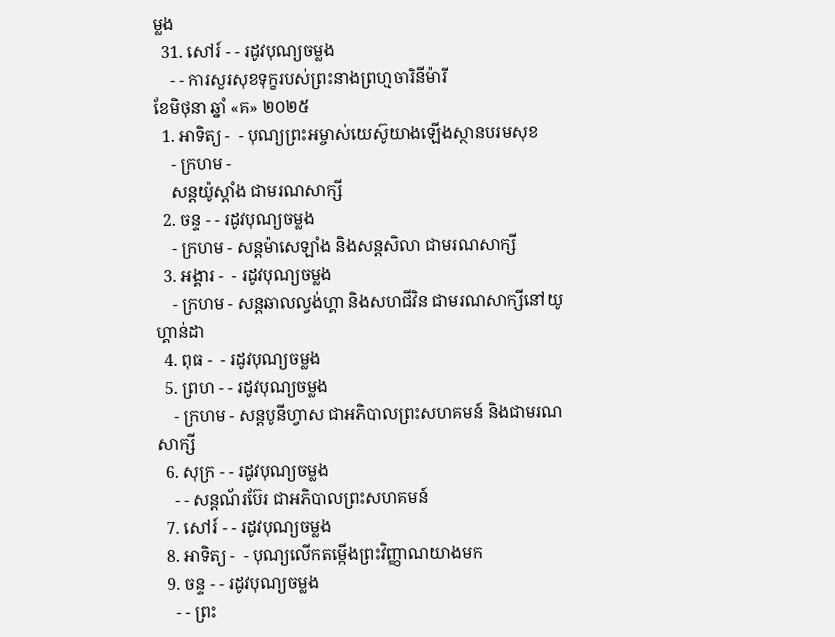ម្លង
  31. សៅរ៍ - - រដូវបុណ្យចម្លង
    - - ការសួរសុខទុក្ខរបស់ព្រះនាងព្រហ្មចារិនីម៉ារី
ខែមិថុនា ឆ្នាំ «គ» ២០២៥
  1. អាទិត្យ -  - បុណ្យព្រះអម្ចាស់យេស៊ូយាងឡើងស្ថានបរមសុខ
    - ក្រហម -
    សន្ដយ៉ូស្ដាំង ជាមរណសាក្សី
  2. ចន្ទ - - រដូវបុណ្យចម្លង
    - ក្រហម - សន្ដម៉ាសេឡាំង និងសន្ដសិលា ជាមរណសាក្សី
  3. អង្គារ -  - រដូវបុណ្យចម្លង
    - ក្រហម - សន្ដឆាលល្វង់ហ្គា និងសហជីវិន ជាមរណសាក្សីនៅយូហ្គាន់ដា
  4. ពុធ -  - រដូវបុណ្យចម្លង
  5. ព្រហ - - រដូវបុណ្យចម្លង
    - ក្រហម - សន្ដបូនីហ្វាស ជាអភិបាលព្រះសហគមន៍ និងជាមរណសាក្សី
  6. សុក្រ - - រដូវបុណ្យចម្លង
    - - សន្ដណ័រប៊ែរ ជាអភិបាលព្រះសហគមន៍
  7. សៅរ៍ - - រដូវបុណ្យចម្លង
  8. អាទិត្យ -  - បុណ្យលើកតម្កើងព្រះវិញ្ញាណយាងមក
  9. ចន្ទ - - រដូវបុណ្យចម្លង
    - - ព្រះ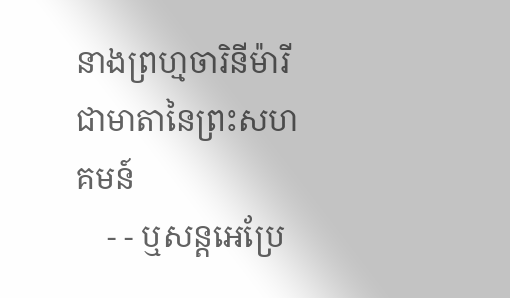នាងព្រហ្មចារិនីម៉ារី ជាមាតានៃព្រះសហគមន៍
    - - ឬសន្ដអេប្រែ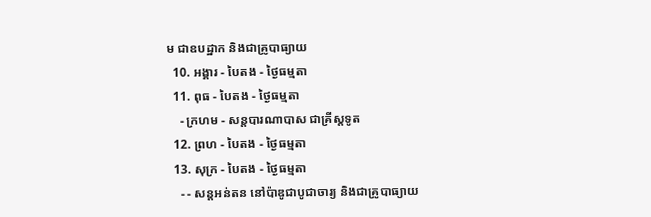ម ជាឧបដ្ឋាក និងជាគ្រូបាធ្យាយ
  10. អង្គារ - បៃតង - ថ្ងៃធម្មតា
  11. ពុធ - បៃតង - ថ្ងៃធម្មតា
    - ក្រហម - សន្ដបារណាបាស ជាគ្រីស្ដទូត
  12. ព្រហ - បៃតង - ថ្ងៃធម្មតា
  13. សុក្រ - បៃតង - ថ្ងៃធម្មតា
    - - សន្ដអន់តន នៅប៉ាឌូជាបូជាចារ្យ និងជាគ្រូបាធ្យាយ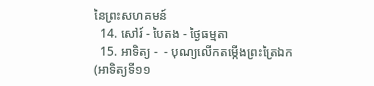នៃព្រះសហគមន៍
  14. សៅរ៍ - បៃតង - ថ្ងៃធម្មតា
  15. អាទិត្យ -  - បុណ្យលើកតម្កើងព្រះត្រៃឯក (អាទិត្យទី១១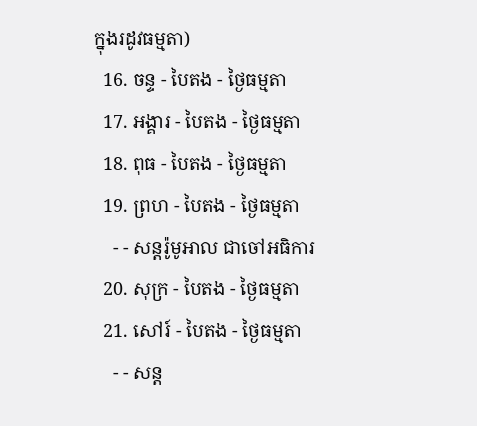ក្នុងរដូវធម្មតា)
  16. ចន្ទ - បៃតង - ថ្ងៃធម្មតា
  17. អង្គារ - បៃតង - ថ្ងៃធម្មតា
  18. ពុធ - បៃតង - ថ្ងៃធម្មតា
  19. ព្រហ - បៃតង - ថ្ងៃធម្មតា
    - - សន្ដរ៉ូមូអាល ជាចៅអធិការ
  20. សុក្រ - បៃតង - ថ្ងៃធម្មតា
  21. សៅរ៍ - បៃតង - ថ្ងៃធម្មតា
    - - សន្ដ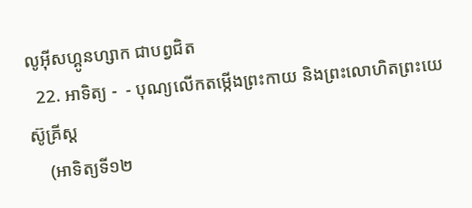លូអ៊ីសហ្គូនហ្សាក ជាបព្វជិត
  22. អាទិត្យ -  - បុណ្យលើកតម្កើងព្រះកាយ និងព្រះលោហិតព្រះយេស៊ូគ្រីស្ដ
    (អាទិត្យទី១២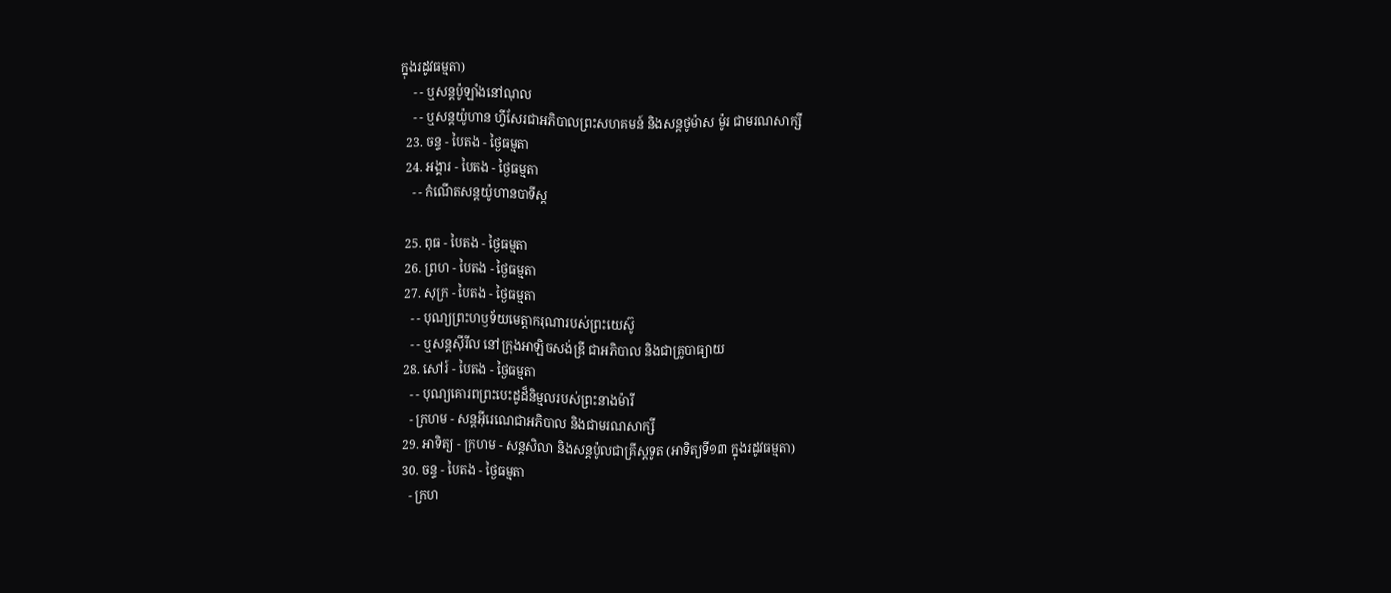ក្នុងរដូវធម្មតា)
    - - ឬសន្ដប៉ូឡាំងនៅណុល
    - - ឬសន្ដយ៉ូហាន ហ្វីសែរជាអភិបាលព្រះសហគមន៍ និងសន្ដថូម៉ាស ម៉ូរ ជាមរណសាក្សី
  23. ចន្ទ - បៃតង - ថ្ងៃធម្មតា
  24. អង្គារ - បៃតង - ថ្ងៃធម្មតា
    - - កំណើតសន្ដយ៉ូហានបាទីស្ដ

  25. ពុធ - បៃតង - ថ្ងៃធម្មតា
  26. ព្រហ - បៃតង - ថ្ងៃធម្មតា
  27. សុក្រ - បៃតង - ថ្ងៃធម្មតា
    - - បុណ្យព្រះហឫទ័យមេត្ដាករុណារបស់ព្រះយេស៊ូ
    - - ឬសន្ដស៊ីរីល នៅក្រុងអាឡិចសង់ឌ្រី ជាអភិបាល និងជាគ្រូបាធ្យាយ
  28. សៅរ៍ - បៃតង - ថ្ងៃធម្មតា
    - - បុណ្យគោរពព្រះបេះដូដ៏និម្មលរបស់ព្រះនាងម៉ារី
    - ក្រហម - សន្ដអ៊ីរេណេជាអភិបាល និងជាមរណសាក្សី
  29. អាទិត្យ - ក្រហម - សន្ដសិលា និងសន្ដប៉ូលជាគ្រីស្ដទូត (អាទិត្យទី១៣ ក្នុងរដូវធម្មតា)
  30. ចន្ទ - បៃតង - ថ្ងៃធម្មតា
    - ក្រហ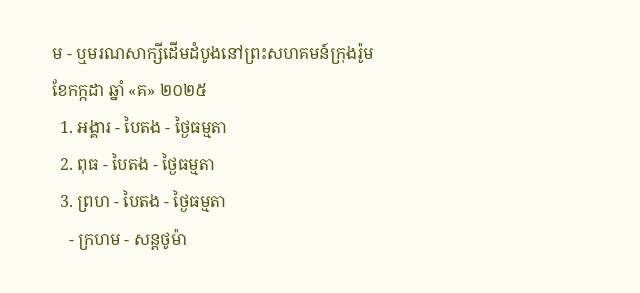ម - ឬមរណសាក្សីដើមដំបូងនៅព្រះសហគមន៍ក្រុងរ៉ូម
ខែកក្កដា ឆ្នាំ «គ» ២០២៥
  1. អង្គារ - បៃតង - ថ្ងៃធម្មតា
  2. ពុធ - បៃតង - ថ្ងៃធម្មតា
  3. ព្រហ - បៃតង - ថ្ងៃធម្មតា
    - ក្រហម - សន្ដថូម៉ា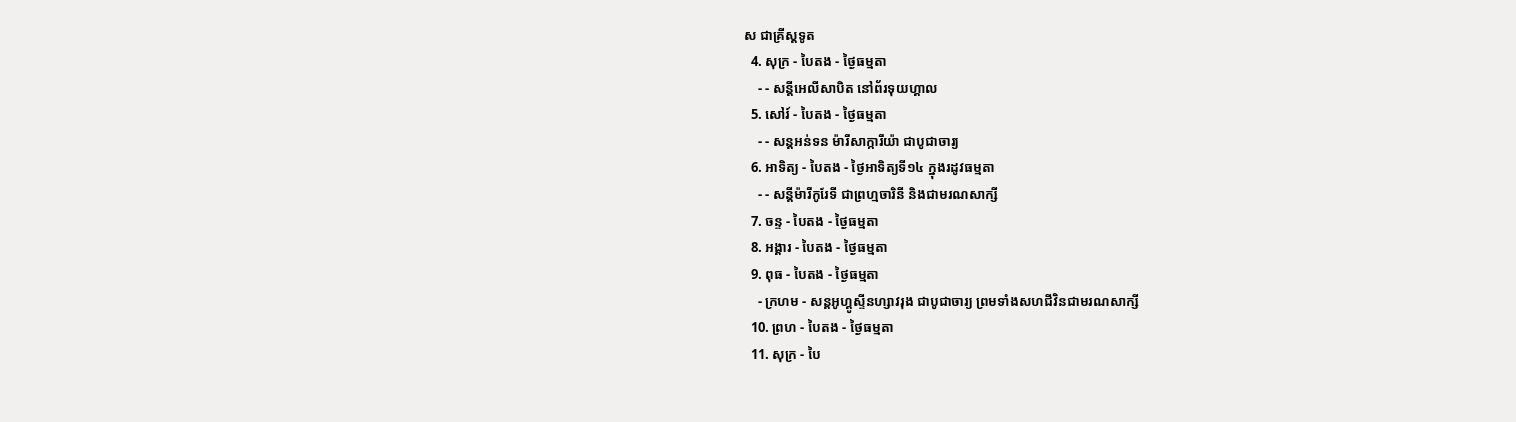ស ជាគ្រីស្ដទូត
  4. សុក្រ - បៃតង - ថ្ងៃធម្មតា
    - - សន្ដីអេលីសាបិត នៅព័រទុយហ្គាល
  5. សៅរ៍ - បៃតង - ថ្ងៃធម្មតា
    - - សន្ដអន់ទន ម៉ារីសាក្ការីយ៉ា ជាបូជាចារ្យ
  6. អាទិត្យ - បៃតង - ថ្ងៃអាទិត្យទី១៤ ក្នុងរដូវធម្មតា
    - - សន្ដីម៉ារីកូរែទី ជាព្រហ្មចារិនី និងជាមរណសាក្សី
  7. ចន្ទ - បៃតង - ថ្ងៃធម្មតា
  8. អង្គារ - បៃតង - ថ្ងៃធម្មតា
  9. ពុធ - បៃតង - ថ្ងៃធម្មតា
    - ក្រហម - សន្ដអូហ្គូស្ទីនហ្សាវរុង ជាបូជាចារ្យ ព្រមទាំងសហជីវិនជាមរណសាក្សី
  10. ព្រហ - បៃតង - ថ្ងៃធម្មតា
  11. សុក្រ - បៃ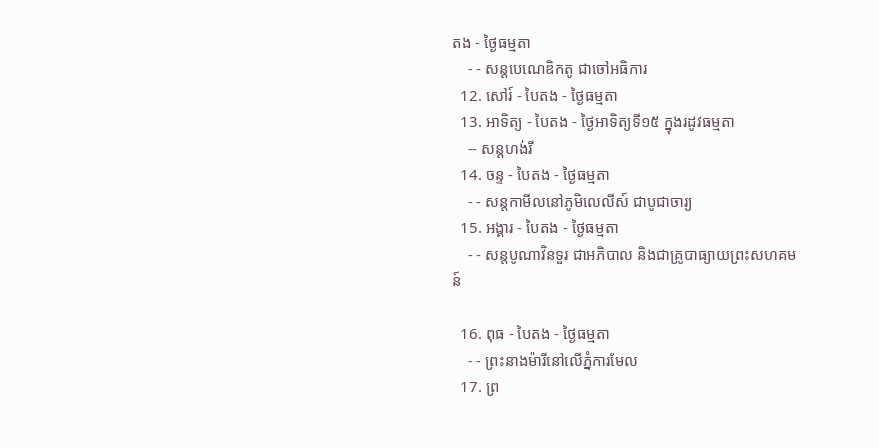តង - ថ្ងៃធម្មតា
    - - សន្ដបេណេឌិកតូ ជាចៅអធិការ
  12. សៅរ៍ - បៃតង - ថ្ងៃធម្មតា
  13. អាទិត្យ - បៃតង - ថ្ងៃអាទិត្យទី១៥ ក្នុងរដូវធម្មតា
    -- សន្ដហង់រី
  14. ចន្ទ - បៃតង - ថ្ងៃធម្មតា
    - - សន្ដកាមីលនៅភូមិលេលីស៍ ជាបូជាចារ្យ
  15. អង្គារ - បៃតង - ថ្ងៃធម្មតា
    - - សន្ដបូណាវិនទួរ ជាអភិបាល និងជាគ្រូបាធ្យាយព្រះសហគមន៍

  16. ពុធ - បៃតង - ថ្ងៃធម្មតា
    - - ព្រះនាងម៉ារីនៅលើភ្នំការមែល
  17. ព្រ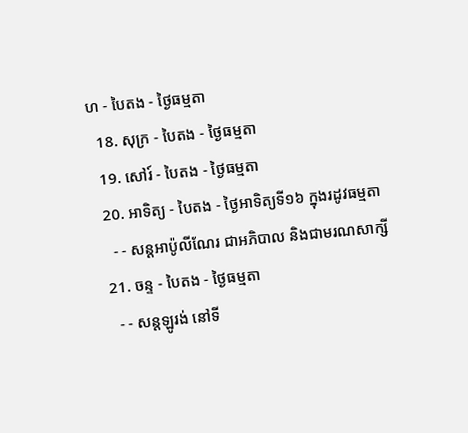ហ - បៃតង - ថ្ងៃធម្មតា
  18. សុក្រ - បៃតង - ថ្ងៃធម្មតា
  19. សៅរ៍ - បៃតង - ថ្ងៃធម្មតា
  20. អាទិត្យ - បៃតង - ថ្ងៃអាទិត្យទី១៦ ក្នុងរដូវធម្មតា
    - - សន្ដអាប៉ូលីណែរ ជាអភិបាល និងជាមរណសាក្សី
  21. ចន្ទ - បៃតង - ថ្ងៃធម្មតា
    - - សន្ដឡូរង់ នៅទី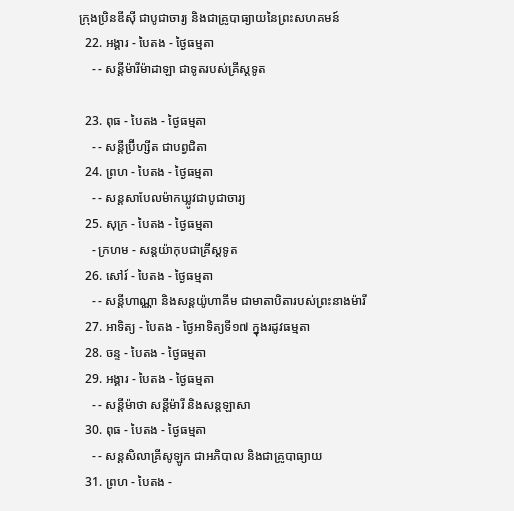ក្រុងប្រិនឌីស៊ី ជាបូជាចារ្យ និងជាគ្រូបាធ្យាយនៃព្រះសហគមន៍
  22. អង្គារ - បៃតង - ថ្ងៃធម្មតា
    - - សន្ដីម៉ារីម៉ាដាឡា ជាទូតរបស់គ្រីស្ដទូត

  23. ពុធ - បៃតង - ថ្ងៃធម្មតា
    - - សន្ដីប្រ៊ីហ្សីត ជាបព្វជិតា
  24. ព្រហ - បៃតង - ថ្ងៃធម្មតា
    - - សន្ដសាបែលម៉ាកឃ្លូវជាបូជាចារ្យ
  25. សុក្រ - បៃតង - ថ្ងៃធម្មតា
    - ក្រហម - សន្ដយ៉ាកុបជាគ្រីស្ដទូត
  26. សៅរ៍ - បៃតង - ថ្ងៃធម្មតា
    - - សន្ដីហាណ្ណា និងសន្ដយ៉ូហាគីម ជាមាតាបិតារបស់ព្រះនាងម៉ារី
  27. អាទិត្យ - បៃតង - ថ្ងៃអាទិត្យទី១៧ ក្នុងរដូវធម្មតា
  28. ចន្ទ - បៃតង - ថ្ងៃធម្មតា
  29. អង្គារ - បៃតង - ថ្ងៃធម្មតា
    - - សន្ដីម៉ាថា សន្ដីម៉ារី និងសន្ដឡាសា
  30. ពុធ - បៃតង - ថ្ងៃធម្មតា
    - - សន្ដសិលាគ្រីសូឡូក ជាអភិបាល និងជាគ្រូបាធ្យាយ
  31. ព្រហ - បៃតង -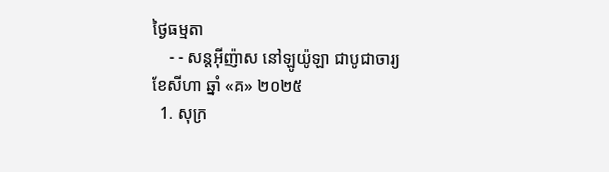ថ្ងៃធម្មតា
    - - សន្ដអ៊ីញ៉ាស នៅឡូយ៉ូឡា ជាបូជាចារ្យ
ខែសីហា ឆ្នាំ «គ» ២០២៥
  1. សុក្រ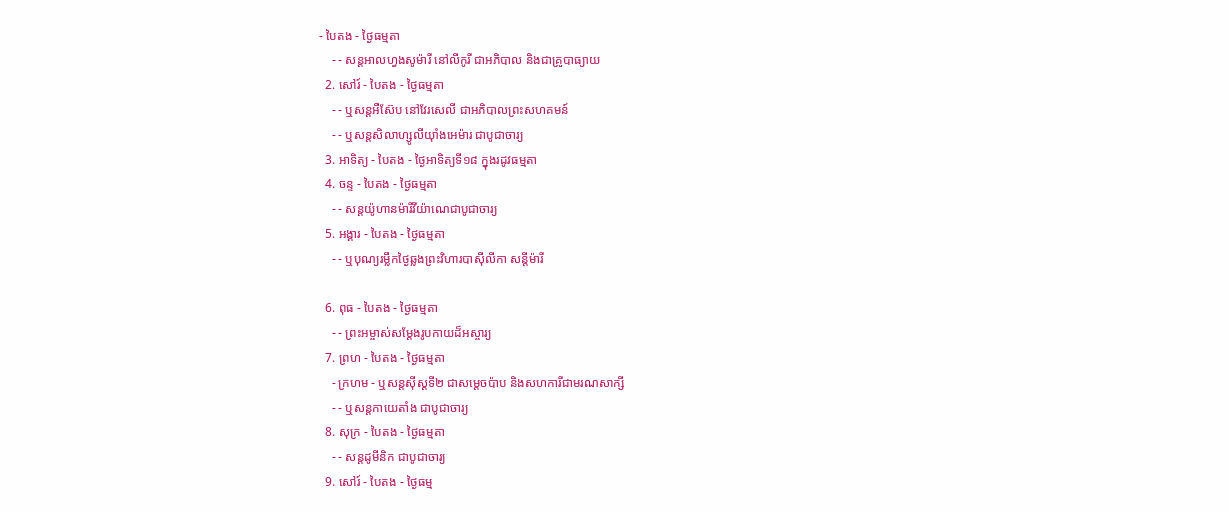- បៃតង - ថ្ងៃធម្មតា
    - - សន្ដអាលហ្វងសូម៉ារី នៅលីកូរី ជាអភិបាល និងជាគ្រូបាធ្យាយ
  2. សៅរ៍ - បៃតង - ថ្ងៃធម្មតា
    - - ឬសន្ដអឺស៊ែប នៅវែរសេលី ជាអភិបាលព្រះសហគមន៍
    - - ឬសន្ដសិលាហ្សូលីយ៉ាំងអេម៉ារ ជាបូជាចារ្យ
  3. អាទិត្យ - បៃតង - ថ្ងៃអាទិត្យទី១៨ ក្នុងរដូវធម្មតា
  4. ចន្ទ - បៃតង - ថ្ងៃធម្មតា
    - - សន្ដយ៉ូហានម៉ារីវីយ៉ាណេជាបូជាចារ្យ
  5. អង្គារ - បៃតង - ថ្ងៃធម្មតា
    - - ឬបុណ្យរម្លឹកថ្ងៃឆ្លងព្រះវិហារបាស៊ីលីកា សន្ដីម៉ារី

  6. ពុធ - បៃតង - ថ្ងៃធម្មតា
    - - ព្រះអម្ចាស់សម្ដែងរូបកាយដ៏អស្ចារ្យ
  7. ព្រហ - បៃតង - ថ្ងៃធម្មតា
    - ក្រហម - ឬសន្ដស៊ីស្ដទី២ ជាសម្ដេចប៉ាប និងសហការីជាមរណសាក្សី
    - - ឬសន្ដកាយេតាំង ជាបូជាចារ្យ
  8. សុក្រ - បៃតង - ថ្ងៃធម្មតា
    - - សន្ដដូមីនិក ជាបូជាចារ្យ
  9. សៅរ៍ - បៃតង - ថ្ងៃធម្ម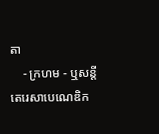តា
    - ក្រហម - ឬសន្ដីតេរេសាបេណេឌិក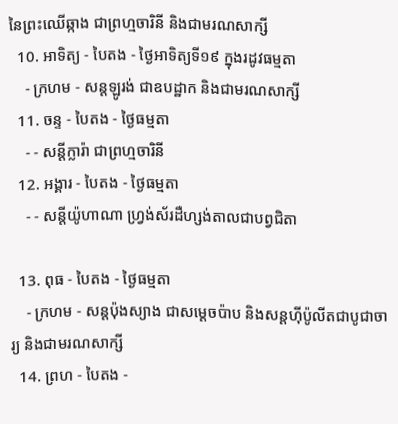នៃព្រះឈើឆ្កាង ជាព្រហ្មចារិនី និងជាមរណសាក្សី
  10. អាទិត្យ - បៃតង - ថ្ងៃអាទិត្យទី១៩ ក្នុងរដូវធម្មតា
    - ក្រហម - សន្ដឡូរង់ ជាឧបដ្ឋាក និងជាមរណសាក្សី
  11. ចន្ទ - បៃតង - ថ្ងៃធម្មតា
    - - សន្ដីក្លារ៉ា ជាព្រហ្មចារិនី
  12. អង្គារ - បៃតង - ថ្ងៃធម្មតា
    - - សន្ដីយ៉ូហាណា ហ្វ្រង់ស័រដឺហ្សង់តាលជាបព្វជិតា

  13. ពុធ - បៃតង - ថ្ងៃធម្មតា
    - ក្រហម - សន្ដប៉ុងស្យាង ជាសម្ដេចប៉ាប និងសន្ដហ៊ីប៉ូលីតជាបូជាចារ្យ និងជាមរណសាក្សី
  14. ព្រហ - បៃតង -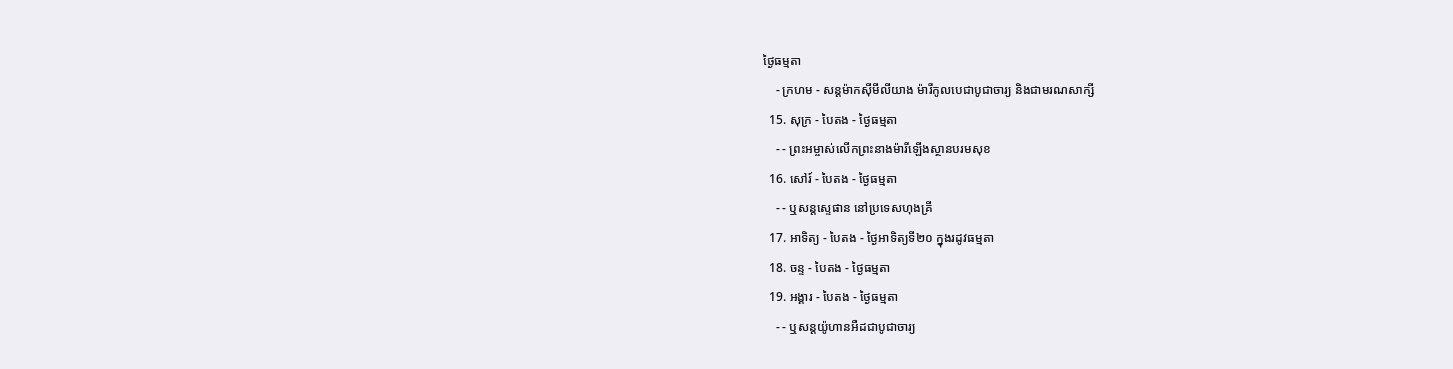ថ្ងៃធម្មតា
    - ក្រហម - សន្ដម៉ាកស៊ីមីលីយាង ម៉ារីកូលបេជាបូជាចារ្យ និងជាមរណសាក្សី
  15. សុក្រ - បៃតង - ថ្ងៃធម្មតា
    - - ព្រះអម្ចាស់លើកព្រះនាងម៉ារីឡើងស្ថានបរមសុខ
  16. សៅរ៍ - បៃតង - ថ្ងៃធម្មតា
    - - ឬសន្ដស្ទេផាន នៅប្រទេសហុងគ្រី
  17. អាទិត្យ - បៃតង - ថ្ងៃអាទិត្យទី២០ ក្នុងរដូវធម្មតា
  18. ចន្ទ - បៃតង - ថ្ងៃធម្មតា
  19. អង្គារ - បៃតង - ថ្ងៃធម្មតា
    - - ឬសន្ដយ៉ូហានអឺដជាបូជាចារ្យ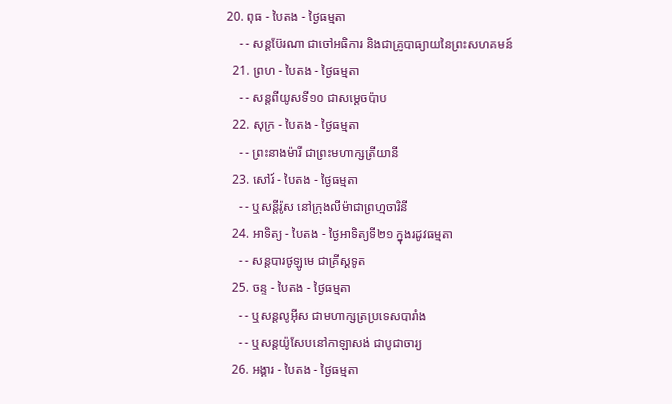20. ពុធ - បៃតង - ថ្ងៃធម្មតា
    - - សន្ដប៊ែរណា ជាចៅអធិការ និងជាគ្រូបាធ្យាយនៃព្រះសហគមន៍
  21. ព្រហ - បៃតង - ថ្ងៃធម្មតា
    - - សន្ដពីយូសទី១០ ជាសម្ដេចប៉ាប
  22. សុក្រ - បៃតង - ថ្ងៃធម្មតា
    - - ព្រះនាងម៉ារី ជាព្រះមហាក្សត្រីយានី
  23. សៅរ៍ - បៃតង - ថ្ងៃធម្មតា
    - - ឬសន្ដីរ៉ូស នៅក្រុងលីម៉ាជាព្រហ្មចារិនី
  24. អាទិត្យ - បៃតង - ថ្ងៃអាទិត្យទី២១ ក្នុងរដូវធម្មតា
    - - សន្ដបារថូឡូមេ ជាគ្រីស្ដទូត
  25. ចន្ទ - បៃតង - ថ្ងៃធម្មតា
    - - ឬសន្ដលូអ៊ីស ជាមហាក្សត្រប្រទេសបារាំង
    - - ឬសន្ដយ៉ូសែបនៅកាឡាសង់ ជាបូជាចារ្យ
  26. អង្គារ - បៃតង - ថ្ងៃធម្មតា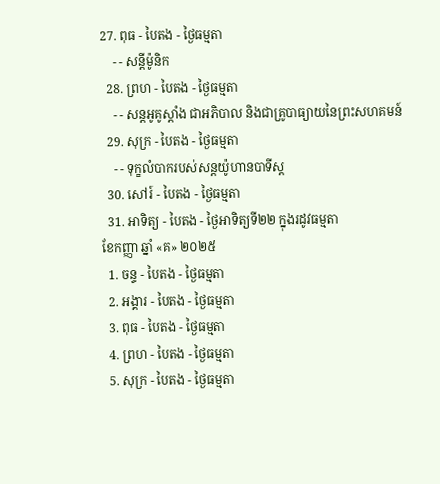27. ពុធ - បៃតង - ថ្ងៃធម្មតា
    - - សន្ដីម៉ូនិក
  28. ព្រហ - បៃតង - ថ្ងៃធម្មតា
    - - សន្ដអូគូស្ដាំង ជាអភិបាល និងជាគ្រូបាធ្យាយនៃព្រះសហគមន៍
  29. សុក្រ - បៃតង - ថ្ងៃធម្មតា
    - - ទុក្ខលំបាករបស់សន្ដយ៉ូហានបាទីស្ដ
  30. សៅរ៍ - បៃតង - ថ្ងៃធម្មតា
  31. អាទិត្យ - បៃតង - ថ្ងៃអាទិត្យទី២២ ក្នុងរដូវធម្មតា
ខែកញ្ញា ឆ្នាំ «គ» ២០២៥
  1. ចន្ទ - បៃតង - ថ្ងៃធម្មតា
  2. អង្គារ - បៃតង - ថ្ងៃធម្មតា
  3. ពុធ - បៃតង - ថ្ងៃធម្មតា
  4. ព្រហ - បៃតង - ថ្ងៃធម្មតា
  5. សុក្រ - បៃតង - ថ្ងៃធម្មតា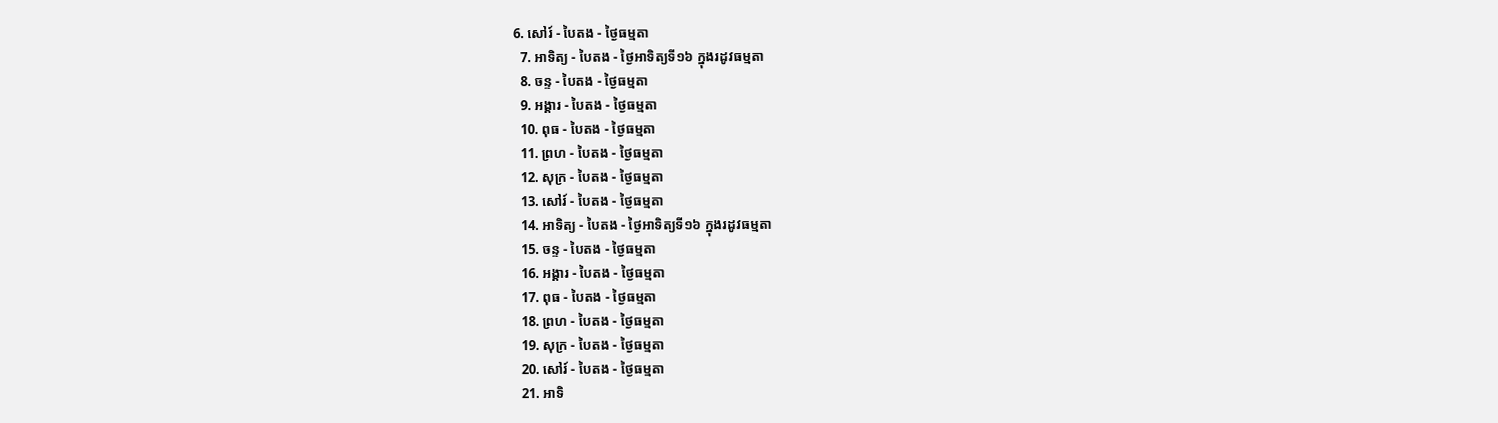6. សៅរ៍ - បៃតង - ថ្ងៃធម្មតា
  7. អាទិត្យ - បៃតង - ថ្ងៃអាទិត្យទី១៦ ក្នុងរដូវធម្មតា
  8. ចន្ទ - បៃតង - ថ្ងៃធម្មតា
  9. អង្គារ - បៃតង - ថ្ងៃធម្មតា
  10. ពុធ - បៃតង - ថ្ងៃធម្មតា
  11. ព្រហ - បៃតង - ថ្ងៃធម្មតា
  12. សុក្រ - បៃតង - ថ្ងៃធម្មតា
  13. សៅរ៍ - បៃតង - ថ្ងៃធម្មតា
  14. អាទិត្យ - បៃតង - ថ្ងៃអាទិត្យទី១៦ ក្នុងរដូវធម្មតា
  15. ចន្ទ - បៃតង - ថ្ងៃធម្មតា
  16. អង្គារ - បៃតង - ថ្ងៃធម្មតា
  17. ពុធ - បៃតង - ថ្ងៃធម្មតា
  18. ព្រហ - បៃតង - ថ្ងៃធម្មតា
  19. សុក្រ - បៃតង - ថ្ងៃធម្មតា
  20. សៅរ៍ - បៃតង - ថ្ងៃធម្មតា
  21. អាទិ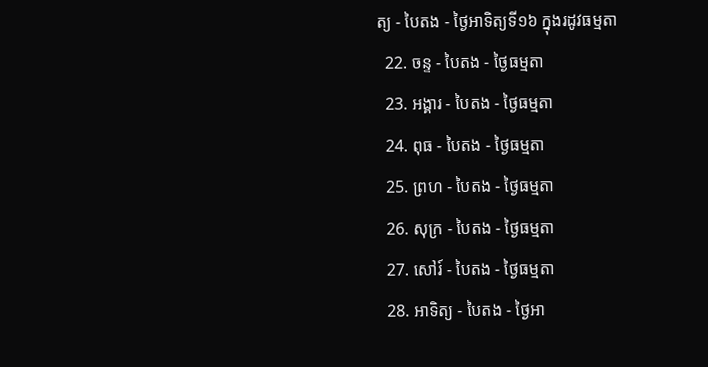ត្យ - បៃតង - ថ្ងៃអាទិត្យទី១៦ ក្នុងរដូវធម្មតា
  22. ចន្ទ - បៃតង - ថ្ងៃធម្មតា
  23. អង្គារ - បៃតង - ថ្ងៃធម្មតា
  24. ពុធ - បៃតង - ថ្ងៃធម្មតា
  25. ព្រហ - បៃតង - ថ្ងៃធម្មតា
  26. សុក្រ - បៃតង - ថ្ងៃធម្មតា
  27. សៅរ៍ - បៃតង - ថ្ងៃធម្មតា
  28. អាទិត្យ - បៃតង - ថ្ងៃអា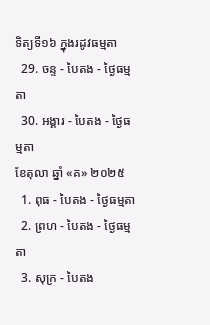ទិត្យទី១៦ ក្នុងរដូវធម្មតា
  29. ចន្ទ - បៃតង - ថ្ងៃធម្មតា
  30. អង្គារ - បៃតង - ថ្ងៃធម្មតា
ខែតុលា ឆ្នាំ «គ» ២០២៥
  1. ពុធ - បៃតង - ថ្ងៃធម្មតា
  2. ព្រហ - បៃតង - ថ្ងៃធម្មតា
  3. សុក្រ - បៃតង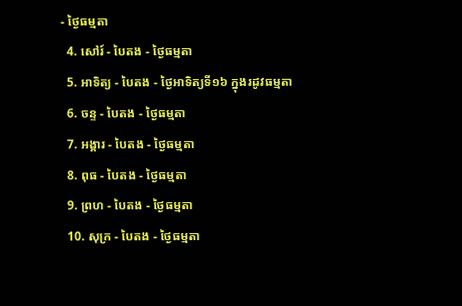- ថ្ងៃធម្មតា
  4. សៅរ៍ - បៃតង - ថ្ងៃធម្មតា
  5. អាទិត្យ - បៃតង - ថ្ងៃអាទិត្យទី១៦ ក្នុងរដូវធម្មតា
  6. ចន្ទ - បៃតង - ថ្ងៃធម្មតា
  7. អង្គារ - បៃតង - ថ្ងៃធម្មតា
  8. ពុធ - បៃតង - ថ្ងៃធម្មតា
  9. ព្រហ - បៃតង - ថ្ងៃធម្មតា
  10. សុក្រ - បៃតង - ថ្ងៃធម្មតា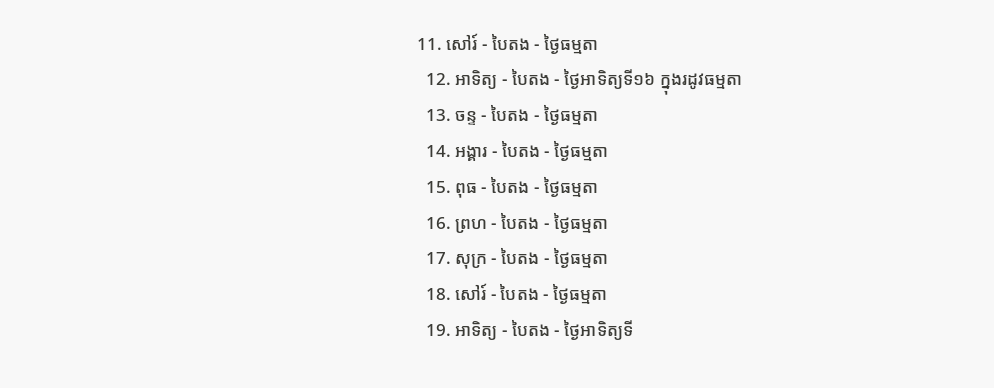11. សៅរ៍ - បៃតង - ថ្ងៃធម្មតា
  12. អាទិត្យ - បៃតង - ថ្ងៃអាទិត្យទី១៦ ក្នុងរដូវធម្មតា
  13. ចន្ទ - បៃតង - ថ្ងៃធម្មតា
  14. អង្គារ - បៃតង - ថ្ងៃធម្មតា
  15. ពុធ - បៃតង - ថ្ងៃធម្មតា
  16. ព្រហ - បៃតង - ថ្ងៃធម្មតា
  17. សុក្រ - បៃតង - ថ្ងៃធម្មតា
  18. សៅរ៍ - បៃតង - ថ្ងៃធម្មតា
  19. អាទិត្យ - បៃតង - ថ្ងៃអាទិត្យទី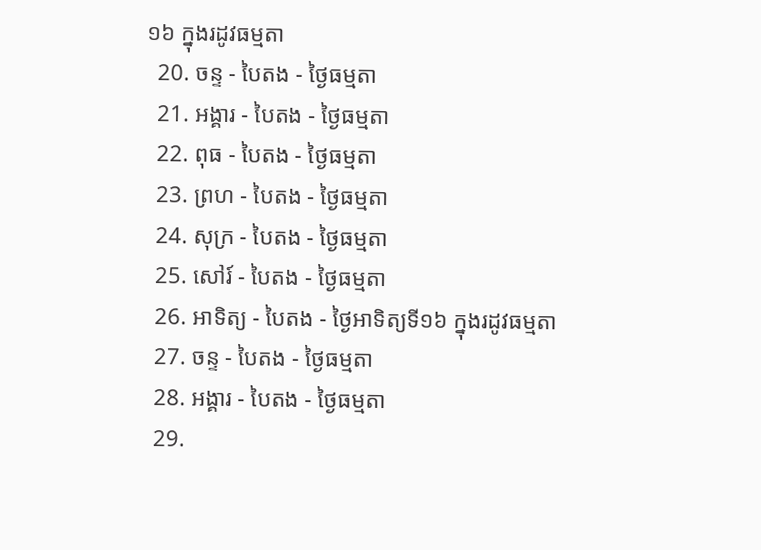១៦ ក្នុងរដូវធម្មតា
  20. ចន្ទ - បៃតង - ថ្ងៃធម្មតា
  21. អង្គារ - បៃតង - ថ្ងៃធម្មតា
  22. ពុធ - បៃតង - ថ្ងៃធម្មតា
  23. ព្រហ - បៃតង - ថ្ងៃធម្មតា
  24. សុក្រ - បៃតង - ថ្ងៃធម្មតា
  25. សៅរ៍ - បៃតង - ថ្ងៃធម្មតា
  26. អាទិត្យ - បៃតង - ថ្ងៃអាទិត្យទី១៦ ក្នុងរដូវធម្មតា
  27. ចន្ទ - បៃតង - ថ្ងៃធម្មតា
  28. អង្គារ - បៃតង - ថ្ងៃធម្មតា
  29.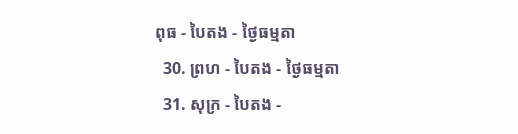ពុធ - បៃតង - ថ្ងៃធម្មតា
  30. ព្រហ - បៃតង - ថ្ងៃធម្មតា
  31. សុក្រ - បៃតង -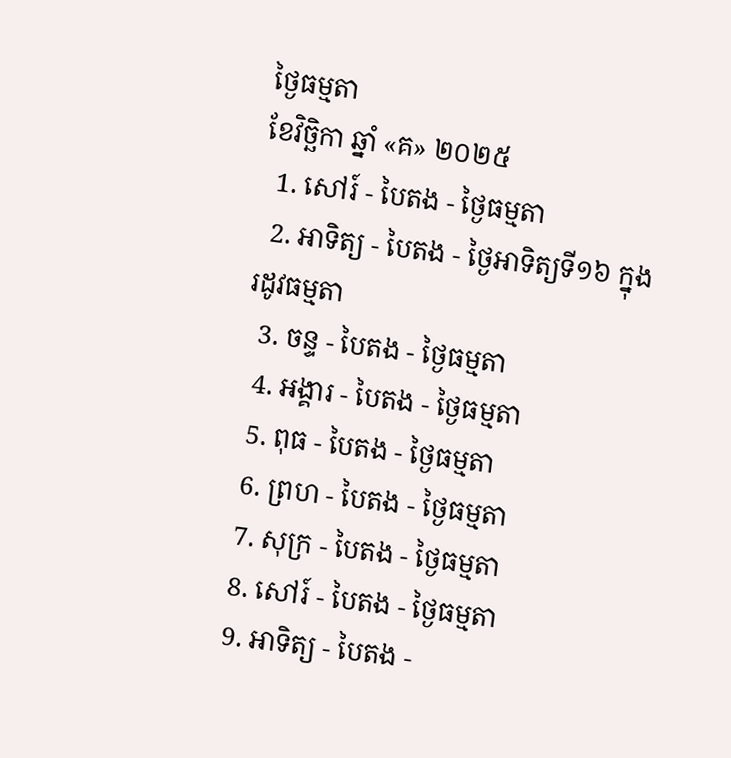ថ្ងៃធម្មតា
ខែវិច្ឆិកា ឆ្នាំ «គ» ២០២៥
  1. សៅរ៍ - បៃតង - ថ្ងៃធម្មតា
  2. អាទិត្យ - បៃតង - ថ្ងៃអាទិត្យទី១៦ ក្នុងរដូវធម្មតា
  3. ចន្ទ - បៃតង - ថ្ងៃធម្មតា
  4. អង្គារ - បៃតង - ថ្ងៃធម្មតា
  5. ពុធ - បៃតង - ថ្ងៃធម្មតា
  6. ព្រហ - បៃតង - ថ្ងៃធម្មតា
  7. សុក្រ - បៃតង - ថ្ងៃធម្មតា
  8. សៅរ៍ - បៃតង - ថ្ងៃធម្មតា
  9. អាទិត្យ - បៃតង -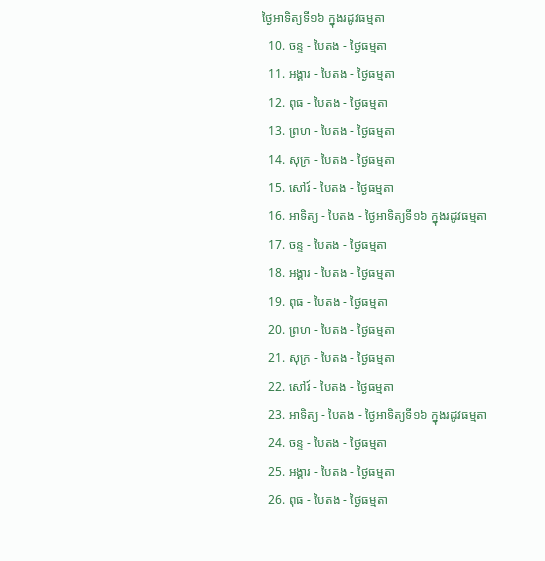ថ្ងៃអាទិត្យទី១៦ ក្នុងរដូវធម្មតា
  10. ចន្ទ - បៃតង - ថ្ងៃធម្មតា
  11. អង្គារ - បៃតង - ថ្ងៃធម្មតា
  12. ពុធ - បៃតង - ថ្ងៃធម្មតា
  13. ព្រហ - បៃតង - ថ្ងៃធម្មតា
  14. សុក្រ - បៃតង - ថ្ងៃធម្មតា
  15. សៅរ៍ - បៃតង - ថ្ងៃធម្មតា
  16. អាទិត្យ - បៃតង - ថ្ងៃអាទិត្យទី១៦ ក្នុងរដូវធម្មតា
  17. ចន្ទ - បៃតង - ថ្ងៃធម្មតា
  18. អង្គារ - បៃតង - ថ្ងៃធម្មតា
  19. ពុធ - បៃតង - ថ្ងៃធម្មតា
  20. ព្រហ - បៃតង - ថ្ងៃធម្មតា
  21. សុក្រ - បៃតង - ថ្ងៃធម្មតា
  22. សៅរ៍ - បៃតង - ថ្ងៃធម្មតា
  23. អាទិត្យ - បៃតង - ថ្ងៃអាទិត្យទី១៦ ក្នុងរដូវធម្មតា
  24. ចន្ទ - បៃតង - ថ្ងៃធម្មតា
  25. អង្គារ - បៃតង - ថ្ងៃធម្មតា
  26. ពុធ - បៃតង - ថ្ងៃធម្មតា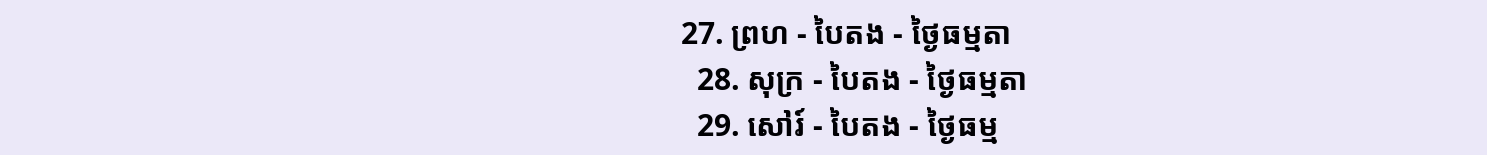27. ព្រហ - បៃតង - ថ្ងៃធម្មតា
  28. សុក្រ - បៃតង - ថ្ងៃធម្មតា
  29. សៅរ៍ - បៃតង - ថ្ងៃធម្ម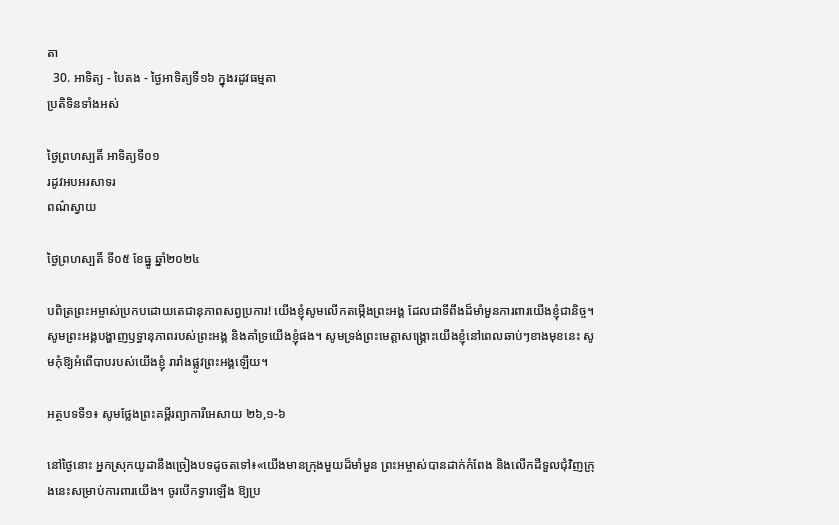តា
  30. អាទិត្យ - បៃតង - ថ្ងៃអាទិត្យទី១៦ ក្នុងរដូវធម្មតា
ប្រតិទិនទាំងអស់

ថ្ងៃព្រហស្បតិ៍ អាទិត្យទី០១
រដូវអបអរសាទរ
ពណ៌ស្វាយ

ថ្ងៃព្រហស្បតិ៍ ទី០៥ ខែធ្នូ ឆ្នាំ២០២៤

បពិត្រព្រះអម្ចាស់ប្រកបដោយតេជានុភាពសព្វប្រការ! យើងខ្ញុំសូមលើកតម្កើងព្រះអង្គ ដែលជាទីពឹងដ៏មាំមួនការពារយើងខ្ញុំជានិច្ច។ សូមព្រះអង្គបង្ហាញឫទ្ធានុភាពរបស់ព្រះអង្គ និងគាំទ្រយើងខ្ញុំផង។ សូមទ្រង់ព្រះមេត្តាសង្គ្រោះយើងខ្ញុំនៅពេលឆាប់ៗខាងមុខនេះ សូមកុំឱ្យអំពើបាបរបស់យើងខ្ញុំ រារាំងផ្លូវព្រះអង្គឡើយ។

អត្ថបទទី១៖ សូមថ្លែងព្រះគម្ពីរព្យាការីអេសាយ ២៦,១-៦

នៅថ្ងៃនោះ អ្នកស្រុកយូដានឹងច្រៀងបទដូចតទៅ៖«យើងមានក្រុងមួយដ៏មាំមួន ព្រះអម្ចាស់បានដាក់កំពែង និងលើកដីទួលជុំវិញក្រុងនេះសម្រាប់ការពារយើង។ ចូរបើកទ្វារឡើង ឱ្យប្រ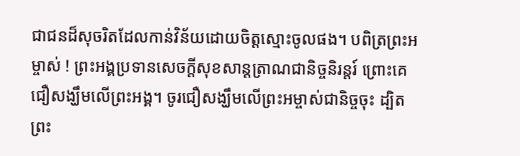ជាជនដ៏សុចរិតដែលកាន់វិន័យដោយចិត្តស្មោះចូលផង។ បពិត្រព្រះអម្ចាស់ ! ព្រះអង្គប្រទានសេចក្តីសុខសាន្តត្រាណជានិច្ចនិរន្តរ៍ ព្រោះគេជឿសង្ឃឹមលើព្រះអង្គ។ ចូរជឿសង្ឃឹមលើព្រះអម្ចាស់ជានិច្ចចុះ ដ្បិតព្រះ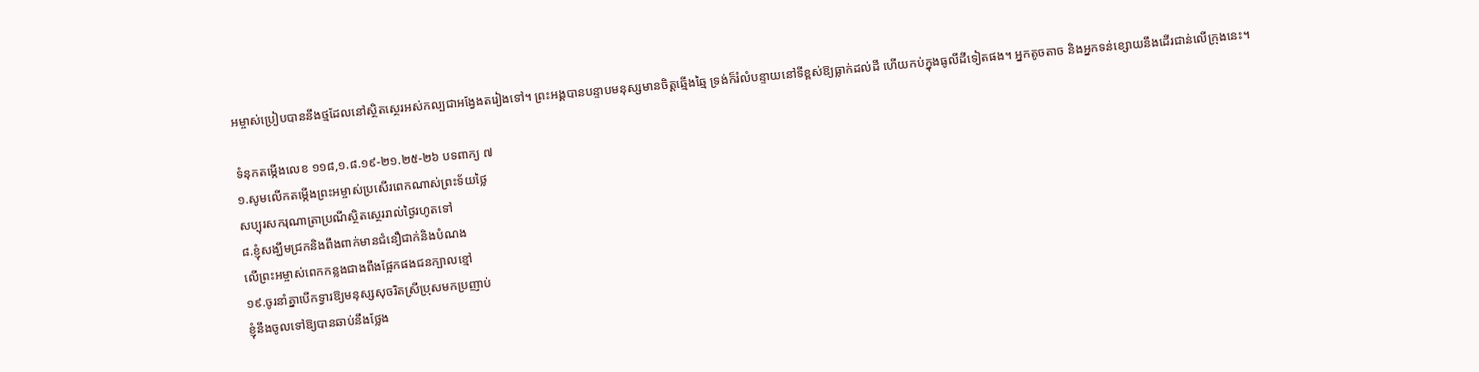អម្ចាស់ប្រៀបបាននឹងថ្មដែលនៅស្ថិតស្ថេរអស់កល្បជាអង្វែងតរៀងទៅ។ ព្រះអង្គបានបន្ទាបមនុស្សមានចិត្តឆ្មើងឆ្មៃ ទ្រង់ក៏រំលំបន្ទាយនៅទីខ្ពស់ឱ្យធ្លាក់ដល់ដី ហើយកប់ក្នុងធូលីដីទៀតផង។ អ្នកតូចតាច និងអ្នកទន់ខ្សោយនឹងដើរជាន់លើក្រុងនេះ។

ទំនុកតម្កើងលេខ ១១៨,១.៨.១៩-២១.២៥-២៦ បទពាក្យ ៧
១.សូមលើកតម្កើងព្រះអម្ចាស់ប្រសើរពេកណាស់ព្រះទ័យថ្លៃ
សប្បុរសករុណាត្រាប្រណីស្ថិតស្ថេររាល់ថ្ងៃរហូតទៅ
៨.ខ្ញុំសង្ឃឹមជ្រកនិងពឹងពាក់មានជំនឿជាក់និងបំណង
លើព្រះអម្ចាស់ពេកកន្លងជាងពឹងផ្អែកផងជនក្បាលខ្មៅ
១៩.ចូរនាំគ្នាបើកទ្វារឱ្យមនុស្សសុចរិតស្រីប្រុសមកប្រញាប់
ខ្ញុំនឹងចូលទៅឱ្យបានឆាប់នឹងថ្លែង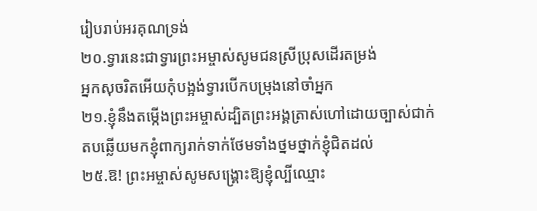រៀបរាប់អរគុណទ្រង់
២០.ទ្វារនេះជាទ្វារព្រះអម្ចាស់សូមជនស្រីប្រុសដើរតម្រង់
អ្នកសុចរិតអើយកុំបង្អង់ទ្វារបើកបម្រុងនៅចាំអ្នក
២១.ខ្ញុំនឹងតម្កើងព្រះអម្ចាស់ដ្បិតព្រះអង្គត្រាស់ហៅដោយច្បាស់ជាក់
តបឆ្លើយមកខ្ញុំពាក្យរាក់ទាក់ថែមទាំងថ្នមថ្នាក់ខ្ញុំជិតដល់
២៥.ឱ! ព្រះអម្ចាស់សូមសង្គ្រោះឱ្យខ្ញុំល្បីឈ្មោះ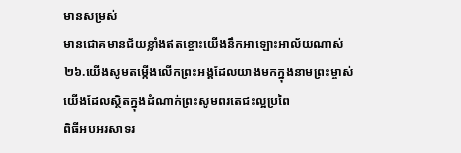មានសម្រស់
មានជោគមានជ័យខ្លាំងឥតខ្ចោះយើងនឹកអាឡោះអាល័យណាស់
២៦.យើងសូមតម្កើងលើកព្រះអង្គដែលយាងមកក្នុងនាមព្រះម្ចាស់
យើងដែលស្ថិតក្នុងដំណាក់ព្រះសូមពរតេជះល្អប្រពៃ
ពិធីអបអរសាទរ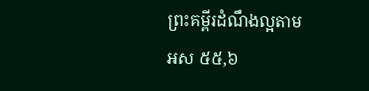ព្រះគម្ពីរដំណឹងល្អតាម អស ៥៥,៦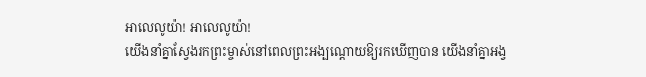អាលេលូយ៉ា! អាលេលូយ៉ា!
យើងនាំគ្នាស្វែងរកព្រះម្ចាស់នៅពេលព្រះអង្បណ្តោយឱ្យរកឃើញបាន យើងនាំគ្នាអង្វ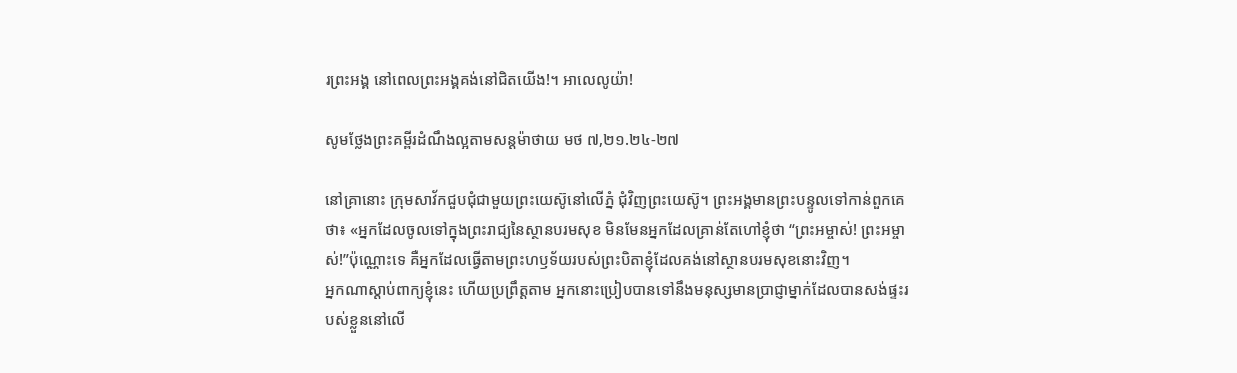រព្រះអង្គ នៅពេលព្រះអង្គគង់នៅជិតយើង!។ អាលេលូយ៉ា!

សូមថ្លែងព្រះគម្ពីរដំណឹងល្អតាមសន្ដម៉ាថាយ មថ ៧,២១.២៤-២៧

នៅគ្រានោះ ក្រុមសាវ័កជួបជុំជាមួយព្រះយេស៊ូនៅលើភ្នំ ជុំវិញព្រះយេស៊ូ។ ព្រះអង្គមានព្រះបន្ទូលទៅកាន់ពួកគេថា៖ «អ្នកដែលចូលទៅក្នុងព្រះរាជ្យនៃស្ថានបរមសុខ មិនមែនអ្នកដែលគ្រាន់តែហៅខ្ញុំថា “ព្រះអម្ចាស់! ព្រះអម្ចាស់!”ប៉ុណ្ណោះទេ គឺអ្នកដែលធ្វើតាមព្រះហឫទ័យរបស់ព្រះបិតាខ្ញុំដែលគង់នៅស្ថានបរមសុខនោះវិញ។
អ្នកណាស្តាប់ពាក្យខ្ញុំនេះ ហើយប្រព្រឹត្តតាម អ្នកនោះប្រៀបបានទៅនឹងមនុស្សមានប្រាជ្ញាម្នាក់ដែលបានសង់ផ្ទះរបស់ខ្លួននៅលើ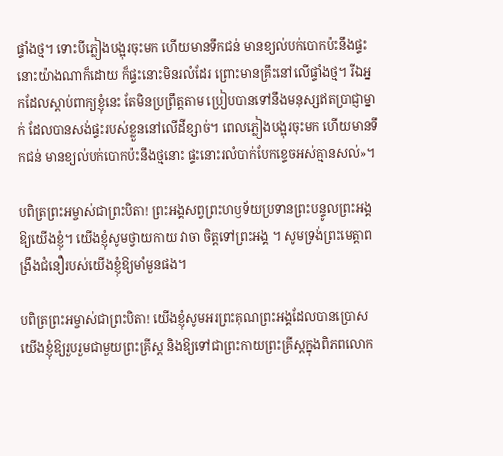ផ្ទាំងថ្ម។ ទោះបីភ្លៀងបង្អុរចុះមក ហើយមានទឹកជន់ មានខ្យល់បក់បោកប៉ះនឹងផ្ទះនោះយ៉ាងណាក៏ដោយ ក៏ផ្ទះនោះមិនរលំដែរ ព្រោះមានគ្រឹះនៅលើផ្ទាំងថ្ម។ រីឯអ្នកដែលស្តាប់ពាក្យខ្ញុំនេះ តែមិនប្រព្រឹត្តតាម ប្រៀបបានទៅនឹងមនុស្សឥតប្រាជ្ញាម្នាក់ ដែលបានសង់ផ្ទះរបស់ខ្លួននៅលើដីខ្សាច់។ ពេលភ្លៀងបង្អុរចុះមក ហើយមានទឹកជន់ មានខ្យល់បក់បោកប៉ះនឹងថ្មនោះ ផ្ទះនោះរលំបាក់បែកខ្ទេចអស់គ្មានសល់»។

បពិត្រព្រះអម្ចាស់ជាព្រះបិតា! ព្រះអង្គសព្វព្រះហឫទ័យប្រទានព្រះបន្ទូលព្រះអង្គឱ្យយើងខ្ញុំ។ យើងខ្ញុំសូមថ្វាយកាយ វាចា ចិត្តទៅព្រះអង្គ ។ សូមទ្រង់ព្រះមេត្តាពង្រឹងជំនឿរបស់យើងខ្ញុំឱ្យមាំមួនផង។

បពិត្រព្រះអម្ចាស់ជាព្រះបិតា! យើងខ្ញុំសូមអរព្រះគុណព្រះអង្គដែលបានប្រោសយើងខ្ញុំឱ្យរួបរួមជាមួយព្រះគ្រីស្ត និងឱ្យទៅជាព្រះកាយព្រះគ្រីស្តក្នុងពិភពលោក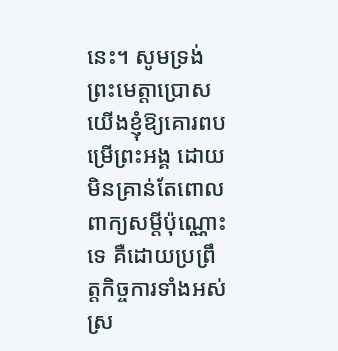នេះ។ សូមទ្រង់ព្រះមេត្តាប្រោសយើងខ្ញុំឱ្យគោរពបម្រើព្រះអង្គ ដោយមិនគ្រាន់តែពោលពាក្យសម្តីប៉ុណ្ណោះទេ គឺដោយប្រព្រឹត្តកិច្ចការទាំងអស់ ស្រ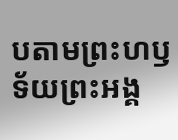បតាមព្រះហឫទ័យព្រះអង្គ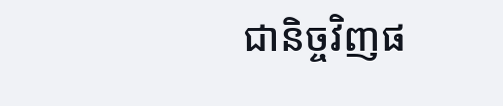ជានិច្ចវិញផ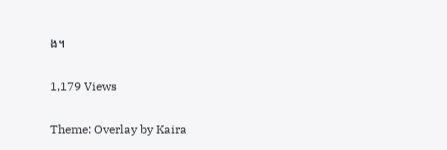ង។

1,179 Views

Theme: Overlay by Kaira